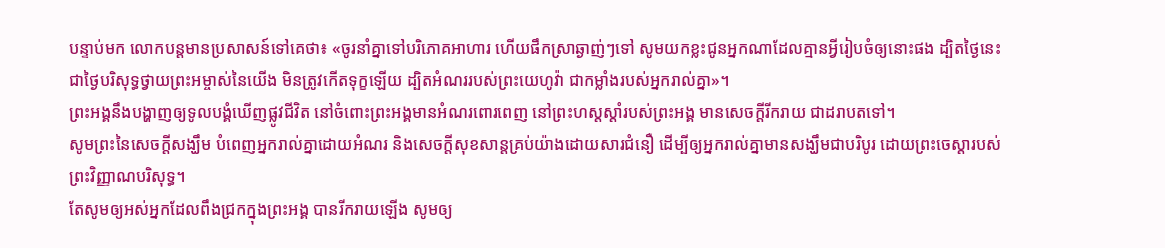បន្ទាប់មក លោកបន្តមានប្រសាសន៍ទៅគេថា៖ «ចូរនាំគ្នាទៅបរិភោគអាហារ ហើយផឹកស្រាឆ្ងាញ់ៗទៅ សូមយកខ្លះជូនអ្នកណាដែលគ្មានអ្វីរៀបចំឲ្យនោះផង ដ្បិតថ្ងៃនេះជាថ្ងៃបរិសុទ្ធថ្វាយព្រះអម្ចាស់នៃយើង មិនត្រូវកើតទុក្ខឡើយ ដ្បិតអំណររបស់ព្រះយេហូវ៉ា ជាកម្លាំងរបស់អ្នករាល់គ្នា»។
ព្រះអង្គនឹងបង្ហាញឲ្យទូលបង្គំឃើញផ្លូវជីវិត នៅចំពោះព្រះអង្គមានអំណរពោរពេញ នៅព្រះហស្តស្តាំរបស់ព្រះអង្គ មានសេចក្ដីរីករាយ ជាដរាបតទៅ។
សូមព្រះនៃសេចក្តីសង្ឃឹម បំពេញអ្នករាល់គ្នាដោយអំណរ និងសេចក្តីសុខសាន្តគ្រប់យ៉ាងដោយសារជំនឿ ដើម្បីឲ្យអ្នករាល់គ្នាមានសង្ឃឹមជាបរិបូរ ដោយព្រះចេស្តារបស់ព្រះវិញ្ញាណបរិសុទ្ធ។
តែសូមឲ្យអស់អ្នកដែលពឹងជ្រកក្នុងព្រះអង្គ បានរីករាយឡើង សូមឲ្យ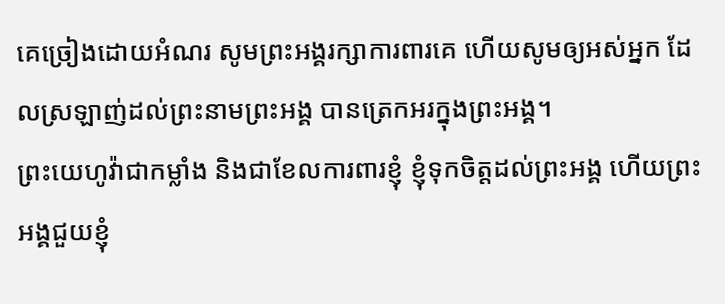គេច្រៀងដោយអំណរ សូមព្រះអង្គរក្សាការពារគេ ហើយសូមឲ្យអស់អ្នក ដែលស្រឡាញ់ដល់ព្រះនាមព្រះអង្គ បានត្រេកអរក្នុងព្រះអង្គ។
ព្រះយេហូវ៉ាជាកម្លាំង និងជាខែលការពារខ្ញុំ ខ្ញុំទុកចិត្តដល់ព្រះអង្គ ហើយព្រះអង្គជួយខ្ញុំ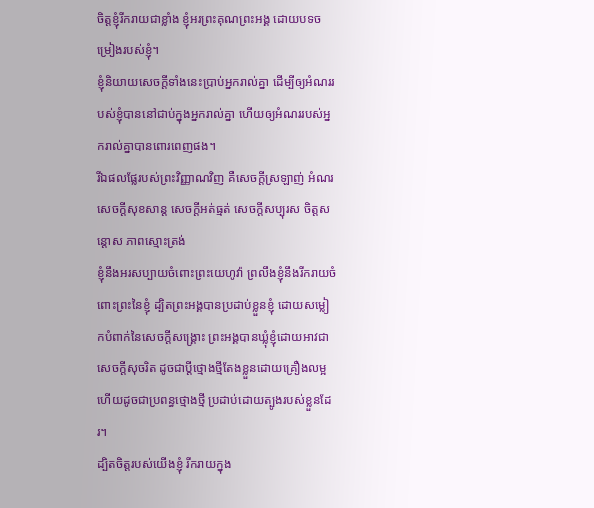ចិត្តខ្ញុំរីករាយជាខ្លាំង ខ្ញុំអរព្រះគុណព្រះអង្គ ដោយបទចម្រៀងរបស់ខ្ញុំ។
ខ្ញុំនិយាយសេចក្តីទាំងនេះប្រាប់អ្នករាល់គ្នា ដើម្បីឲ្យអំណររបស់ខ្ញុំបាននៅជាប់ក្នុងអ្នករាល់គ្នា ហើយឲ្យអំណររបស់អ្នករាល់គ្នាបានពោរពេញផង។
រីឯផលផ្លែរបស់ព្រះវិញ្ញាណវិញ គឺសេចក្ដីស្រឡាញ់ អំណរ សេចក្ដីសុខសាន្ត សេចក្ដីអត់ធ្មត់ សេចក្ដីសប្បុរស ចិត្តសន្ដោស ភាពស្មោះត្រង់
ខ្ញុំនឹងអរសប្បាយចំពោះព្រះយេហូវ៉ា ព្រលឹងខ្ញុំនឹងរីករាយចំពោះព្រះនៃខ្ញុំ ដ្បិតព្រះអង្គបានប្រដាប់ខ្លួនខ្ញុំ ដោយសម្លៀកបំពាក់នៃសេចក្ដីសង្គ្រោះ ព្រះអង្គបានឃ្លុំខ្ញុំដោយអាវជាសេចក្ដីសុចរិត ដូចជាប្តីថ្មោងថ្មីតែងខ្លួនដោយគ្រឿងលម្អ ហើយដូចជាប្រពន្ធថ្មោងថ្មី ប្រដាប់ដោយត្បូងរបស់ខ្លួនដែរ។
ដ្បិតចិត្តរបស់យើងខ្ញុំ រីករាយក្នុង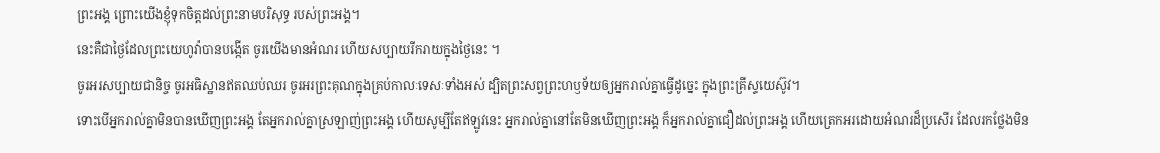ព្រះអង្គ ព្រោះយើងខ្ញុំទុកចិត្តដល់ព្រះនាមបរិសុទ្ធ របស់ព្រះអង្គ។
នេះគឺជាថ្ងៃដែលព្រះយេហូវ៉ាបានបង្កើត ចូរយើងមានអំណរ ហើយសប្បាយរីករាយក្នុងថ្ងៃនេះ ។
ចូរអរសប្បាយជានិច្ច ចូរអធិស្ឋានឥតឈប់ឈរ ចូរអរព្រះគុណក្នុងគ្រប់កាលៈទេសៈទាំងអស់ ដ្បិតព្រះសព្វព្រះហឫទ័យឲ្យអ្នករាល់គ្នាធ្វើដូច្នេះ ក្នុងព្រះគ្រីស្ទយេស៊ូវ។
ទោះបើអ្នករាល់គ្នាមិនបានឃើញព្រះអង្គ តែអ្នករាល់គ្នាស្រឡាញ់ព្រះអង្គ ហើយសូម្បីតែឥឡូវនេះ អ្នករាល់គ្នានៅតែមិនឃើញព្រះអង្គ ក៏អ្នករាល់គ្នាជឿដល់ព្រះអង្គ ហើយត្រេកអរដោយអំណរដ៏ប្រសើរ ដែលរកថ្លែងមិន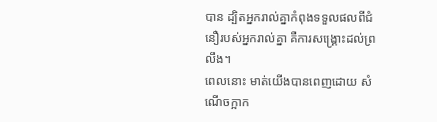បាន ដ្បិតអ្នករាល់គ្នាកំពុងទទួលផលពីជំនឿរបស់អ្នករាល់គ្នា គឺការសង្គ្រោះដល់ព្រលឹង។
ពេលនោះ មាត់យើងបានពេញដោយ សំណើចក្អាក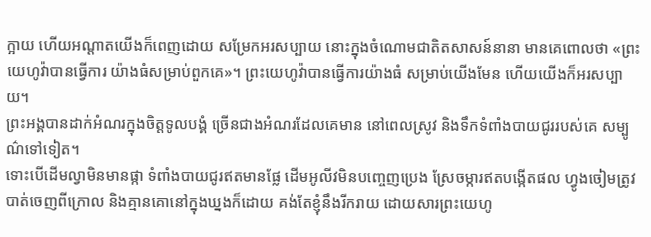ក្អាយ ហើយអណ្ដាតយើងក៏ពេញដោយ សម្រែកអរសប្បាយ នោះក្នុងចំណោមជាតិតសាសន៍នានា មានគេពោលថា «ព្រះយេហូវ៉ាបានធ្វើការ យ៉ាងធំសម្រាប់ពួកគេ»។ ព្រះយេហូវ៉ាបានធ្វើការយ៉ាងធំ សម្រាប់យើងមែន ហើយយើងក៏អរសប្បាយ។
ព្រះអង្គបានដាក់អំណរក្នុងចិត្តទូលបង្គំ ច្រើនជាងអំណរដែលគេមាន នៅពេលស្រូវ និងទឹកទំពាំងបាយជូររបស់គេ សម្បូណ៌ទៅទៀត។
ទោះបើដើមល្វាមិនមានផ្កា ទំពាំងបាយជូរឥតមានផ្លែ ដើមអូលីវមិនបញ្ចេញប្រេង ស្រែចម្ការឥតបង្កើតផល ហ្វូងចៀមត្រូវបាត់ចេញពីក្រោល និងគ្មានគោនៅក្នុងឃ្នងក៏ដោយ គង់តែខ្ញុំនឹងរីករាយ ដោយសារព្រះយេហូ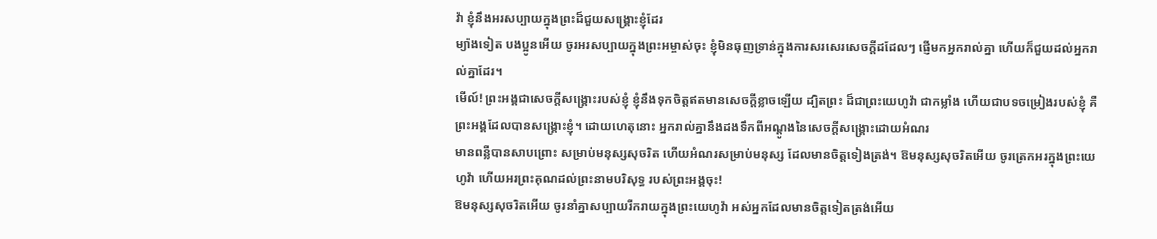វ៉ា ខ្ញុំនឹងអរសប្បាយក្នុងព្រះដ៏ជួយសង្គ្រោះខ្ញុំដែរ
ម្យ៉ាងទៀត បងប្អូនអើយ ចូរអរសប្បាយក្នុងព្រះអម្ចាស់ចុះ ខ្ញុំមិនធុញទ្រាន់ក្នុងការសរសេរសេចក្ដីដដែលៗ ផ្ញើមកអ្នករាល់គ្នា ហើយក៏ជួយដល់អ្នករាល់គ្នាដែរ។
មើល៍! ព្រះអង្គជាសេចក្ដីសង្គ្រោះរបស់ខ្ញុំ ខ្ញុំនឹងទុកចិត្តឥតមានសេចក្ដីខ្លាចឡើយ ដ្បិតព្រះ ដ៏ជាព្រះយេហូវ៉ា ជាកម្លាំង ហើយជាបទចម្រៀងរបស់ខ្ញុំ គឺព្រះអង្គដែលបានសង្គ្រោះខ្ញុំ។ ដោយហេតុនោះ អ្នករាល់គ្នានឹងដងទឹកពីអណ្តូងនៃសេចក្ដីសង្គ្រោះដោយអំណរ
មានពន្លឺបានសាបព្រោះ សម្រាប់មនុស្សសុចរិត ហើយអំណរសម្រាប់មនុស្ស ដែលមានចិត្តទៀងត្រង់។ ឱមនុស្សសុចរិតអើយ ចូរត្រេកអរក្នុងព្រះយេហូវ៉ា ហើយអរព្រះគុណដល់ព្រះនាមបរិសុទ្ធ របស់ព្រះអង្គចុះ!
ឱមនុស្សសុចរិតអើយ ចូរនាំគ្នាសប្បាយរីករាយក្នុងព្រះយេហូវ៉ា អស់អ្នកដែលមានចិត្តទៀតត្រង់អើយ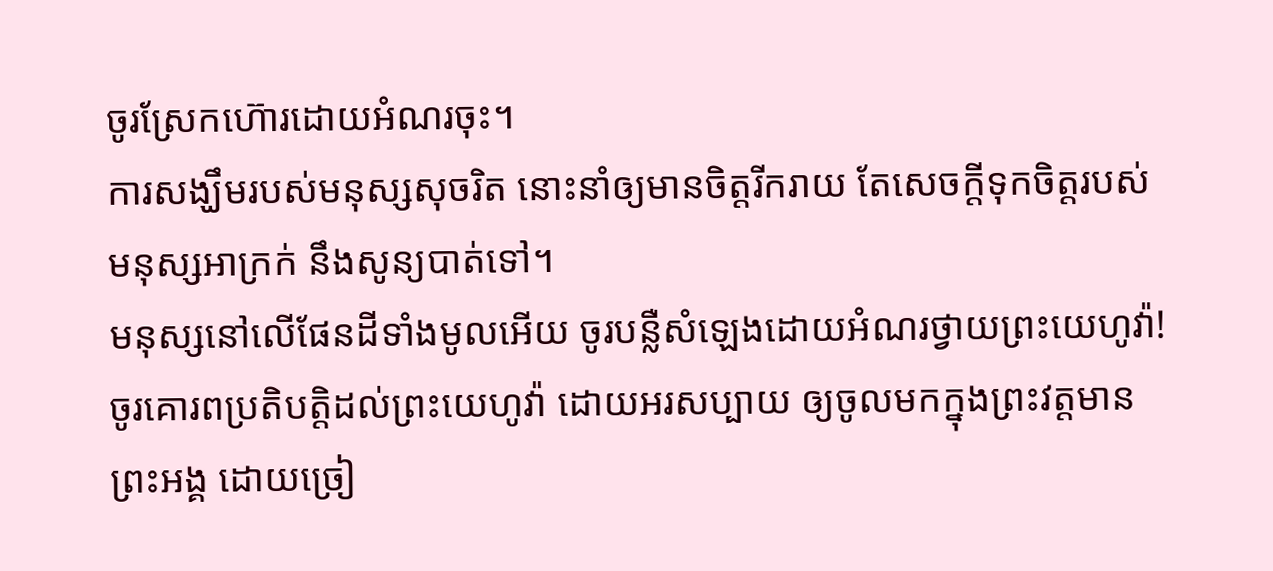ចូរស្រែកហ៊ោរដោយអំណរចុះ។
ការសង្ឃឹមរបស់មនុស្សសុចរិត នោះនាំឲ្យមានចិត្តរីករាយ តែសេចក្ដីទុកចិត្តរបស់មនុស្សអាក្រក់ នឹងសូន្យបាត់ទៅ។
មនុស្សនៅលើផែនដីទាំងមូលអើយ ចូរបន្លឺសំឡេងដោយអំណរថ្វាយព្រះយេហូវ៉ា! ចូរគោរពប្រតិបត្តិដល់ព្រះយេហូវ៉ា ដោយអរសប្បាយ ឲ្យចូលមកក្នុងព្រះវត្តមានព្រះអង្គ ដោយច្រៀ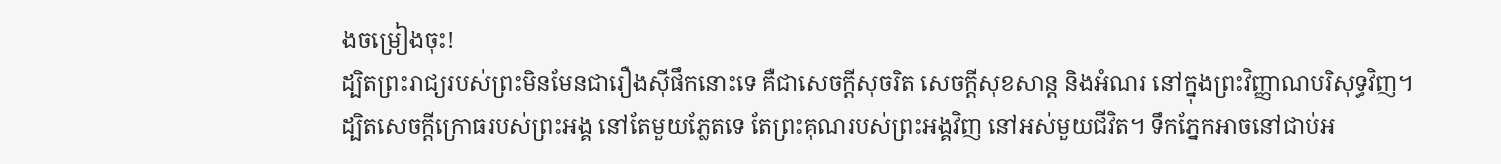ងចម្រៀងចុះ!
ដ្បិតព្រះរាជ្យរបស់ព្រះមិនមែនជារឿងស៊ីផឹកនោះទេ គឺជាសេចក្តីសុចរិត សេចក្តីសុខសាន្ត និងអំណរ នៅក្នុងព្រះវិញ្ញាណបរិសុទ្ធវិញ។
ដ្បិតសេចក្ដីក្រោធរបស់ព្រះអង្គ នៅតែមួយភ្លែតទេ តែព្រះគុណរបស់ព្រះអង្គវិញ នៅអស់មួយជីវិត។ ទឹកភ្នែកអាចនៅជាប់អ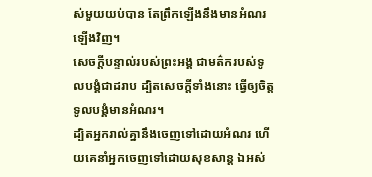ស់មួយយប់បាន តែព្រឹកឡើងនឹងមានអំណរឡើងវិញ។
សេចក្ដីបន្ទាល់របស់ព្រះអង្គ ជាមត៌ករបស់ទូលបង្គំជាដរាប ដ្បិតសេចក្ដីទាំងនោះ ធ្វើឲ្យចិត្តទូលបង្គំមានអំណរ។
ដ្បិតអ្នករាល់គ្នានឹងចេញទៅដោយអំណរ ហើយគេនាំអ្នកចេញទៅដោយសុខសាន្ត ឯអស់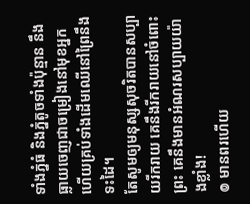ទាំងភ្នំធំ និងភ្នំតូចទាំងប៉ុន្មាន នឹងធ្លាយចេញជាចម្រៀងនៅមុខអ្នក ហើយគ្រប់ទាំងដើមឈើនៅព្រៃនឹងទះដៃ។
តែសូមឲ្យមនុស្សសុចរិតបានសប្បាយរីករាយ គេនឹងរីករាយនៅចំពោះព្រះ គេនឹងមានអំណរសប្បាយយ៉ាងខ្លាំង!
៙ មានពរហើយ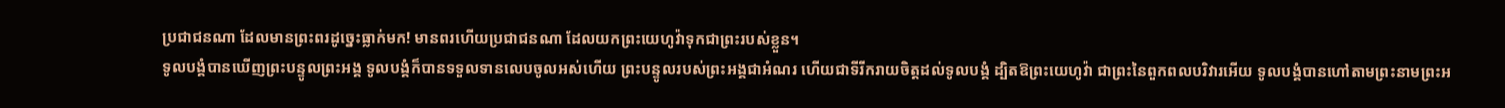ប្រជាជនណា ដែលមានព្រះពរដូច្នេះធ្លាក់មក! មានពរហើយប្រជាជនណា ដែលយកព្រះយេហូវ៉ាទុកជាព្រះរបស់ខ្លួន។
ទូលបង្គំបានឃើញព្រះបន្ទូលព្រះអង្គ ទូលបង្គំក៏បានទទួលទានលេបចូលអស់ហើយ ព្រះបន្ទូលរបស់ព្រះអង្គជាអំណរ ហើយជាទីរីករាយចិត្តដល់ទូលបង្គំ ដ្បិតឱព្រះយេហូវ៉ា ជាព្រះនៃពួកពលបរិវារអើយ ទូលបង្គំបានហៅតាមព្រះនាមព្រះអ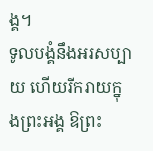ង្គ។
ទូលបង្គំនឹងអរសប្បាយ ហើយរីករាយក្នុងព្រះអង្គ ឱព្រះ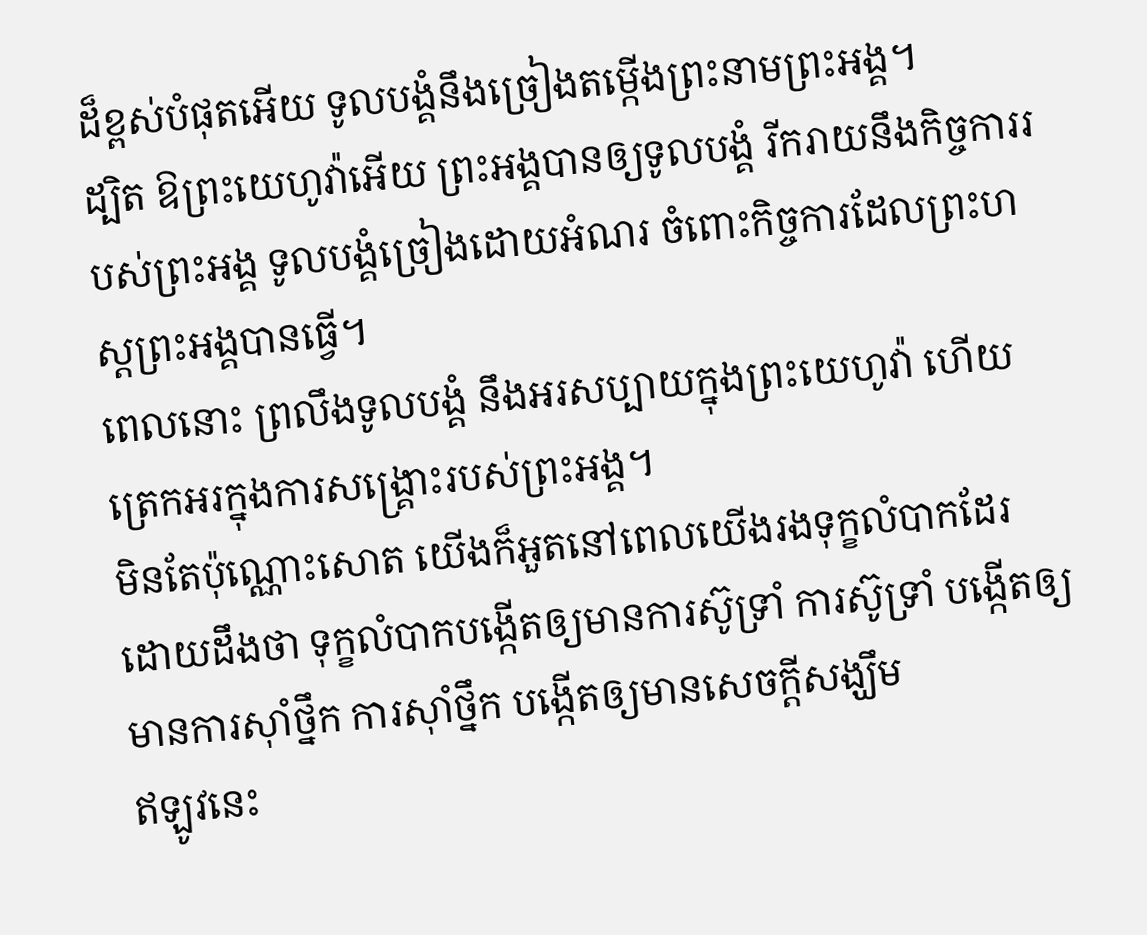ដ៏ខ្ពស់បំផុតអើយ ទូលបង្គំនឹងច្រៀងតម្កើងព្រះនាមព្រះអង្គ។
ដ្បិត ឱព្រះយេហូវ៉ាអើយ ព្រះអង្គបានឲ្យទូលបង្គំ រីករាយនឹងកិច្ចការរបស់ព្រះអង្គ ទូលបង្គំច្រៀងដោយអំណរ ចំពោះកិច្ចការដែលព្រះហស្តព្រះអង្គបានធ្វើ។
ពេលនោះ ព្រលឹងទូលបង្គំ នឹងអរសប្បាយក្នុងព្រះយេហូវ៉ា ហើយត្រេកអរក្នុងការសង្គ្រោះរបស់ព្រះអង្គ។
មិនតែប៉ុណ្ណោះសោត យើងក៏អួតនៅពេលយើងរងទុក្ខលំបាកដែរ ដោយដឹងថា ទុក្ខលំបាកបង្កើតឲ្យមានការស៊ូទ្រាំ ការស៊ូទ្រាំ បង្កើតឲ្យមានការស៊ាំថ្នឹក ការស៊ាំថ្នឹក បង្កើតឲ្យមានសេចក្តីសង្ឃឹម
ឥឡូវនេះ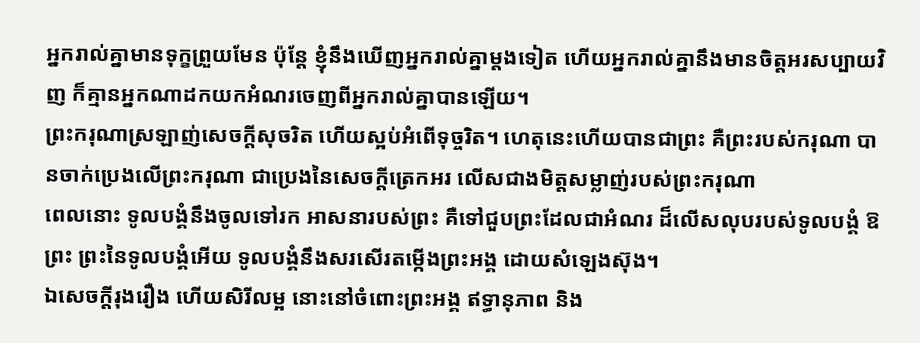អ្នករាល់គ្នាមានទុក្ខព្រួយមែន ប៉ុន្តែ ខ្ញុំនឹងឃើញអ្នករាល់គ្នាម្តងទៀត ហើយអ្នករាល់គ្នានឹងមានចិត្តអរសប្បាយវិញ ក៏គ្មានអ្នកណាដកយកអំណរចេញពីអ្នករាល់គ្នាបានឡើយ។
ព្រះករុណាស្រឡាញ់សេចក្ដីសុចរិត ហើយស្អប់អំពើទុច្ចរិត។ ហេតុនេះហើយបានជាព្រះ គឺព្រះរបស់ករុណា បានចាក់ប្រេងលើព្រះករុណា ជាប្រេងនៃសេចក្ដីត្រេកអរ លើសជាងមិត្តសម្លាញ់របស់ព្រះករុណា
ពេលនោះ ទូលបង្គំនឹងចូលទៅរក អាសនារបស់ព្រះ គឺទៅជួបព្រះដែលជាអំណរ ដ៏លើសលុបរបស់ទូលបង្គំ ឱព្រះ ព្រះនៃទូលបង្គំអើយ ទូលបង្គំនឹងសរសើរតម្កើងព្រះអង្គ ដោយសំឡេងស៊ុង។
ឯសេចក្ដីរុងរឿង ហើយសិរីលម្អ នោះនៅចំពោះព្រះអង្គ ឥទ្ធានុភាព និង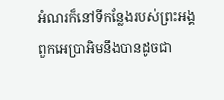អំណរក៏នៅទីកន្លែងរបស់ព្រះអង្គ
ពួកអេប្រាអិមនឹងបានដូចជា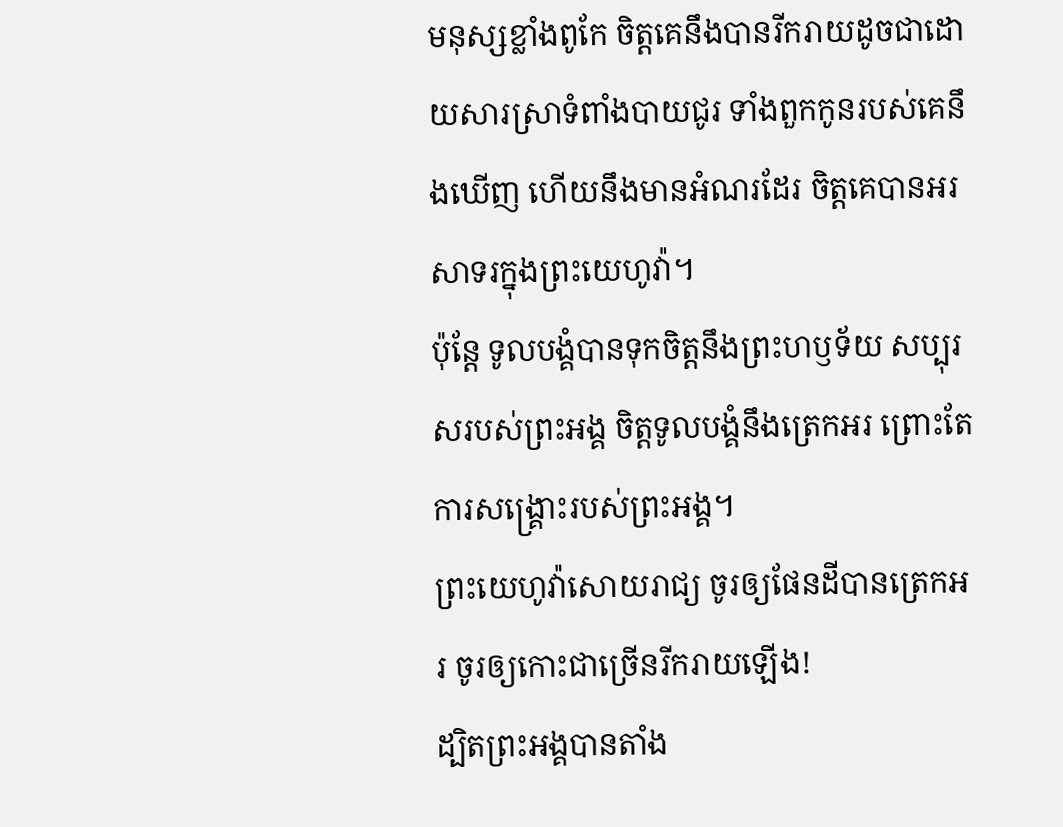មនុស្សខ្លាំងពូកែ ចិត្តគេនឹងបានរីករាយដូចជាដោយសារស្រាទំពាំងបាយជូរ ទាំងពួកកូនរបស់គេនឹងឃើញ ហើយនឹងមានអំណរដែរ ចិត្តគេបានអរសាទរក្នុងព្រះយេហូវ៉ា។
ប៉ុន្តែ ទូលបង្គំបានទុកចិត្តនឹងព្រះហឫទ័យ សប្បុរសរបស់ព្រះអង្គ ចិត្តទូលបង្គំនឹងត្រេកអរ ព្រោះតែការសង្គ្រោះរបស់ព្រះអង្គ។
ព្រះយេហូវ៉ាសោយរាជ្យ ចូរឲ្យផែនដីបានត្រេកអរ ចូរឲ្យកោះជាច្រើនរីករាយឡើង!
ដ្បិតព្រះអង្គបានតាំង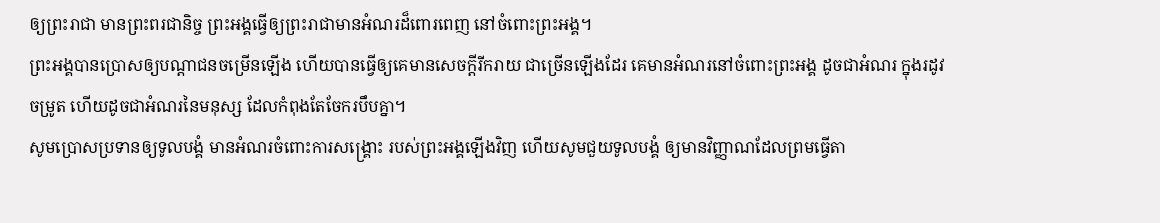ឲ្យព្រះរាជា មានព្រះពរជានិច្ច ព្រះអង្គធ្វើឲ្យព្រះរាជាមានអំណរដ៏ពោរពេញ នៅចំពោះព្រះអង្គ។
ព្រះអង្គបានប្រោសឲ្យបណ្ដាជនចម្រើនឡើង ហើយបានធ្វើឲ្យគេមានសេចក្ដីរីករាយ ជាច្រើនឡើងដែរ គេមានអំណរនៅចំពោះព្រះអង្គ ដូចជាអំណរ ក្នុងរដូវចម្រូត ហើយដូចជាអំណរនៃមនុស្ស ដែលកំពុងតែចែករបឹបគ្នា។
សូមប្រោសប្រទានឲ្យទូលបង្គំ មានអំណរចំពោះការសង្គ្រោះ របស់ព្រះអង្គឡើងវិញ ហើយសូមជួយទូលបង្គំ ឲ្យមានវិញ្ញាណដែលព្រមធ្វើតា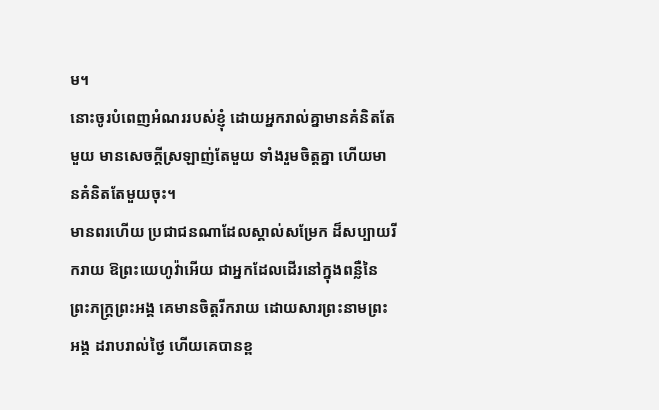ម។
នោះចូរបំពេញអំណររបស់ខ្ញុំ ដោយអ្នករាល់គ្នាមានគំនិតតែមួយ មានសេចក្ដីស្រឡាញ់តែមួយ ទាំងរួមចិត្តគ្នា ហើយមានគំនិតតែមួយចុះ។
មានពរហើយ ប្រជាជនណាដែលស្គាល់សម្រែក ដ៏សប្បាយរីករាយ ឱព្រះយេហូវ៉ាអើយ ជាអ្នកដែលដើរនៅក្នុងពន្លឺនៃព្រះភក្ត្រព្រះអង្គ គេមានចិត្តរីករាយ ដោយសារព្រះនាមព្រះអង្គ ដរាបរាល់ថ្ងៃ ហើយគេបានខ្ព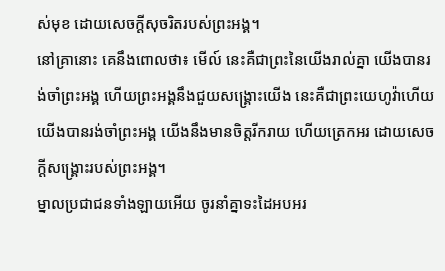ស់មុខ ដោយសេចក្ដីសុចរិតរបស់ព្រះអង្គ។
នៅគ្រានោះ គេនឹងពោលថា៖ មើល៍ នេះគឺជាព្រះនៃយើងរាល់គ្នា យើងបានរង់ចាំព្រះអង្គ ហើយព្រះអង្គនឹងជួយសង្គ្រោះយើង នេះគឺជាព្រះយេហូវ៉ាហើយ យើងបានរង់ចាំព្រះអង្គ យើងនឹងមានចិត្តរីករាយ ហើយត្រេកអរ ដោយសេចក្ដីសង្គ្រោះរបស់ព្រះអង្គ។
ម្នាលប្រជាជនទាំងឡាយអើយ ចូរនាំគ្នាទះដៃអបអរ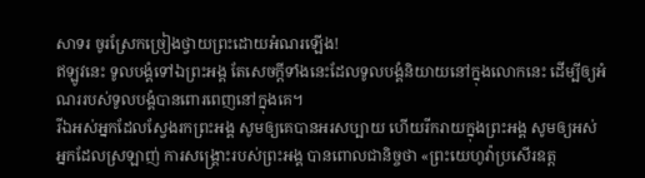សាទរ ចូរស្រែកច្រៀងថ្វាយព្រះដោយអំណរឡើង!
ឥឡូវនេះ ទូលបង្គំទៅឯព្រះអង្គ តែសេចក្តីទាំងនេះដែលទូលបង្គំនិយាយនៅក្នុងលោកនេះ ដើម្បីឲ្យអំណររបស់ទូលបង្គំបានពោរពេញនៅក្នុងគេ។
រីឯអស់អ្នកដែលស្វែងរកព្រះអង្គ សូមឲ្យគេបានអរសប្បាយ ហើយរីករាយក្នុងព្រះអង្គ សូមឲ្យអស់អ្នកដែលស្រឡាញ់ ការសង្គ្រោះរបស់ព្រះអង្គ បានពោលជានិច្ចថា «ព្រះយេហូវ៉ាប្រសើរឧត្ត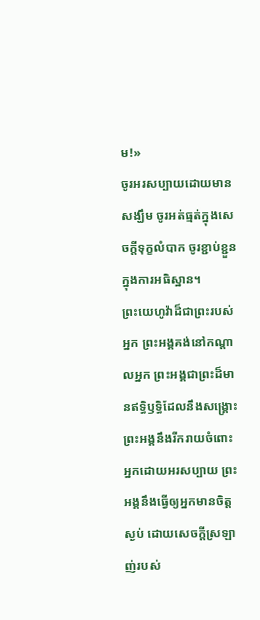ម!»
ចូរអរសប្បាយដោយមានសង្ឃឹម ចូរអត់ធ្មត់ក្នុងសេចក្តីទុក្ខលំបាក ចូរខ្ជាប់ខ្ជួនក្នុងការអធិស្ឋាន។
ព្រះយេហូវ៉ាដ៏ជាព្រះរបស់អ្នក ព្រះអង្គគង់នៅកណ្ដាលអ្នក ព្រះអង្គជាព្រះដ៏មានឥទ្ធិឫទ្ធិដែលនឹងសង្គ្រោះ ព្រះអង្គនឹងរីករាយចំពោះអ្នកដោយអរសប្បាយ ព្រះអង្គនឹងធ្វើឲ្យអ្នកមានចិត្តស្ងប់ ដោយសេចក្ដីស្រឡាញ់របស់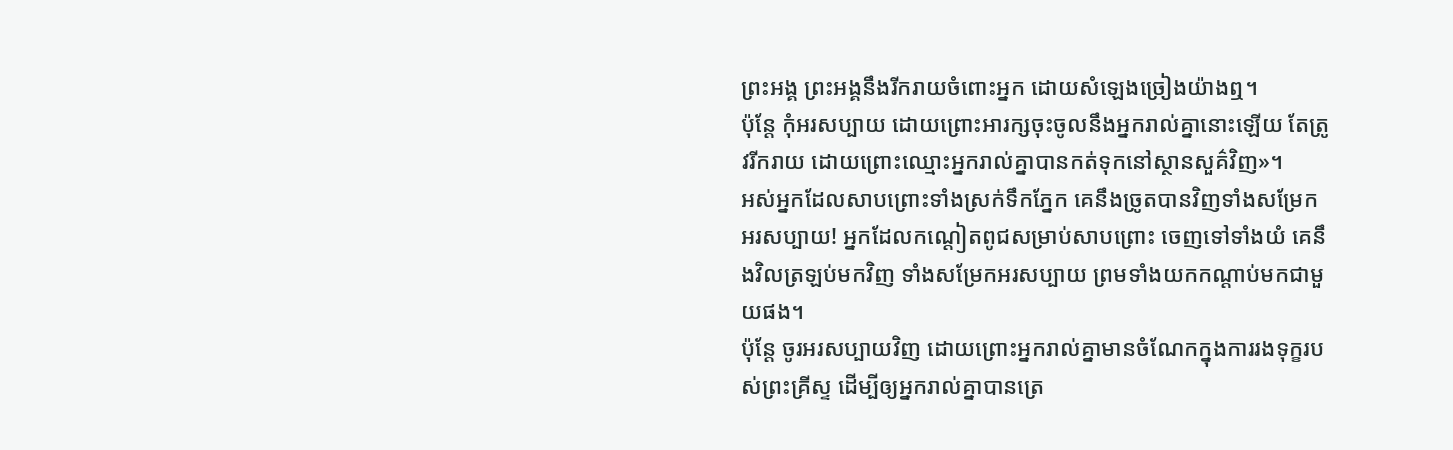ព្រះអង្គ ព្រះអង្គនឹងរីករាយចំពោះអ្នក ដោយសំឡេងច្រៀងយ៉ាងឮ។
ប៉ុន្តែ កុំអរសប្បាយ ដោយព្រោះអារក្សចុះចូលនឹងអ្នករាល់គ្នានោះឡើយ តែត្រូវរីករាយ ដោយព្រោះឈ្មោះអ្នករាល់គ្នាបានកត់ទុកនៅស្ថានសួគ៌វិញ»។
អស់អ្នកដែលសាបព្រោះទាំងស្រក់ទឹកភ្នែក គេនឹងច្រូតបានវិញទាំងសម្រែកអរសប្បាយ! អ្នកដែលកណ្ដៀតពូជសម្រាប់សាបព្រោះ ចេញទៅទាំងយំ គេនឹងវិលត្រឡប់មកវិញ ទាំងសម្រែកអរសប្បាយ ព្រមទាំងយកកណ្ដាប់មកជាមួយផង។
ប៉ុន្តែ ចូរអរសប្បាយវិញ ដោយព្រោះអ្នករាល់គ្នាមានចំណែកក្នុងការរងទុក្ខរបស់ព្រះគ្រីស្ទ ដើម្បីឲ្យអ្នករាល់គ្នាបានត្រេ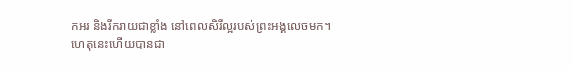កអរ និងរីករាយជាខ្លាំង នៅពេលសិរីល្អរបស់ព្រះអង្គលេចមក។
ហេតុនេះហើយបានជា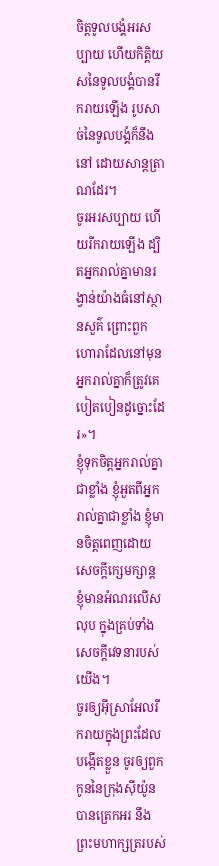ចិត្តទូលបង្គំអរសប្បាយ ហើយកិត្តិយសនៃទូលបង្គំបានរីករាយឡើង រូបសាច់នៃទូលបង្គំក៏នឹងនៅ ដោយសាន្តត្រាណដែរ។
ចូរអរសប្បាយ ហើយរីករាយឡើង ដ្បិតអ្នករាល់គ្នាមានរង្វាន់យ៉ាងធំនៅស្ថានសួគ៌ ព្រោះពួកហោរាដែលនៅមុនអ្នករាល់គ្នាក៏ត្រូវគេបៀតបៀនដូច្នោះដែរ»។
ខ្ញុំទុកចិត្តអ្នករាល់គ្នាជាខ្លាំង ខ្ញុំអួតពីអ្នករាល់គ្នាជាខ្លាំង ខ្ញុំមានចិត្តពេញដោយសេចក្តីក្សេមក្សាន្ត ខ្ញុំមានអំណរលើសលុប ក្នុងគ្រប់ទាំងសេចក្តីវេទនារបស់យើង។
ចូរឲ្យអ៊ីស្រាអែលរីករាយក្នុងព្រះដែលបង្កើតខ្លួន ចូរឲ្យពួកកូននៃក្រុងស៊ីយ៉ូនបានត្រេកអរ នឹងព្រះមហាក្សត្ររបស់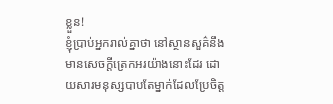ខ្លួន!
ខ្ញុំប្រាប់អ្នករាល់គ្នាថា នៅស្ថានសួគ៌នឹងមានសេចក្តីត្រេកអរយ៉ាងនោះដែរ ដោយសារមនុស្សបាបតែម្នាក់ដែលប្រែចិត្ត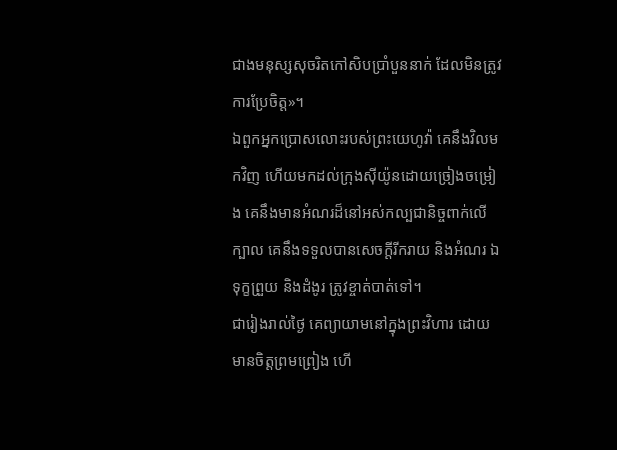ជាងមនុស្សសុចរិតកៅសិបប្រាំបួននាក់ ដែលមិនត្រូវការប្រែចិត្ត»។
ឯពួកអ្នកប្រោសលោះរបស់ព្រះយេហូវ៉ា គេនឹងវិលមកវិញ ហើយមកដល់ក្រុងស៊ីយ៉ូនដោយច្រៀងចម្រៀង គេនឹងមានអំណរដ៏នៅអស់កល្បជានិច្ចពាក់លើក្បាល គេនឹងទទួលបានសេចក្ដីរីករាយ និងអំណរ ឯទុក្ខព្រួយ និងដំងូរ ត្រូវខ្ចាត់បាត់ទៅ។
ជារៀងរាល់ថ្ងៃ គេព្យាយាមនៅក្នុងព្រះវិហារ ដោយមានចិត្តព្រមព្រៀង ហើ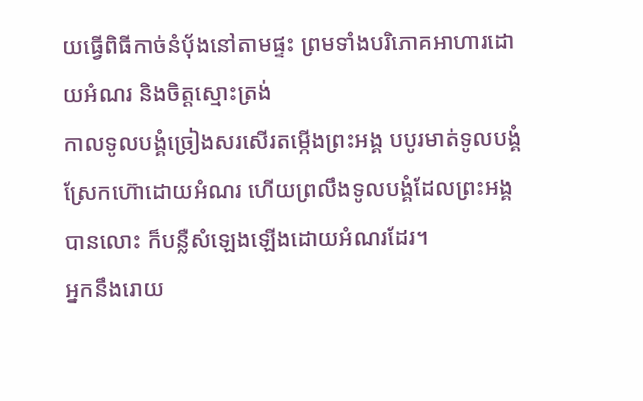យធ្វើពិធីកាច់នំបុ័ងនៅតាមផ្ទះ ព្រមទាំងបរិភោគអាហារដោយអំណរ និងចិត្តស្មោះត្រង់
កាលទូលបង្គំច្រៀងសរសើរតម្កើងព្រះអង្គ បបូរមាត់ទូលបង្គំស្រែកហ៊ោដោយអំណរ ហើយព្រលឹងទូលបង្គំដែលព្រះអង្គបានលោះ ក៏បន្លឺសំឡេងឡើងដោយអំណរដែរ។
អ្នកនឹងរោយ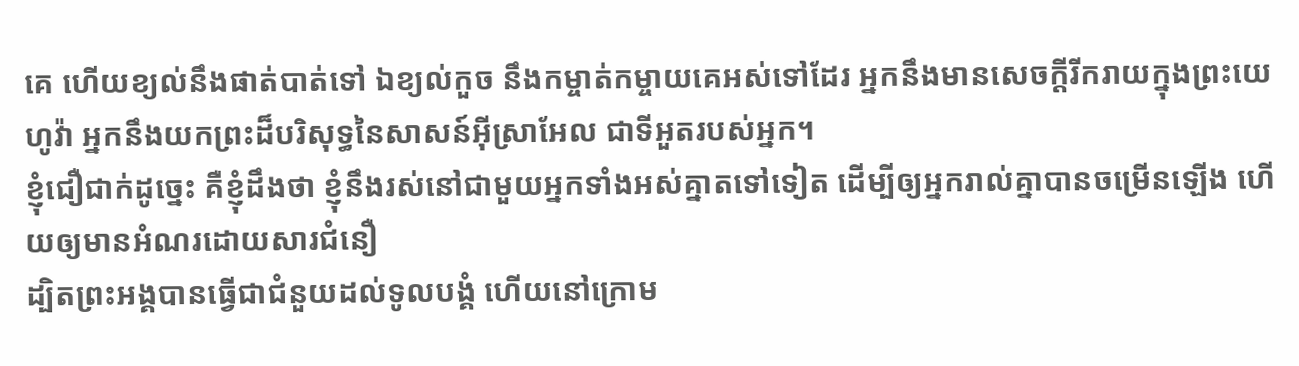គេ ហើយខ្យល់នឹងផាត់បាត់ទៅ ឯខ្យល់កួច នឹងកម្ចាត់កម្ចាយគេអស់ទៅដែរ អ្នកនឹងមានសេចក្ដីរីករាយក្នុងព្រះយេហូវ៉ា អ្នកនឹងយកព្រះដ៏បរិសុទ្ធនៃសាសន៍អ៊ីស្រាអែល ជាទីអួតរបស់អ្នក។
ខ្ញុំជឿជាក់ដូច្នេះ គឺខ្ញុំដឹងថា ខ្ញុំនឹងរស់នៅជាមួយអ្នកទាំងអស់គ្នាតទៅទៀត ដើម្បីឲ្យអ្នករាល់គ្នាបានចម្រើនឡើង ហើយឲ្យមានអំណរដោយសារជំនឿ
ដ្បិតព្រះអង្គបានធ្វើជាជំនួយដល់ទូលបង្គំ ហើយនៅក្រោម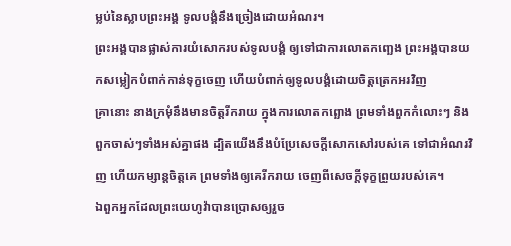ម្លប់នៃស្លាបព្រះអង្គ ទូលបង្គំនឹងច្រៀងដោយអំណរ។
ព្រះអង្គបានផ្លាស់ការយំសោករបស់ទូលបង្គំ ឲ្យទៅជាការលោតកញ្ឆេង ព្រះអង្គបានយកសម្លៀកបំពាក់កាន់ទុក្ខចេញ ហើយបំពាក់ឲ្យទូលបង្គំដោយចិត្តត្រេកអរវិញ
គ្រានោះ នាងក្រមុំនឹងមានចិត្តរីករាយ ក្នុងការលោតកព្ឆោង ព្រមទាំងពួកកំលោះៗ និងពួកចាស់ៗទាំងអស់គ្នាផង ដ្បិតយើងនឹងបំប្រែសេចក្ដីសោកសៅរបស់គេ ទៅជាអំណរវិញ ហើយកម្សាន្តចិត្តគេ ព្រមទាំងឲ្យគេរីករាយ ចេញពីសេចក្ដីទុក្ខព្រួយរបស់គេ។
ឯពួកអ្នកដែលព្រះយេហូវ៉ាបានប្រោសឲ្យរួច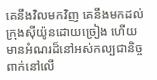គេនឹងវិលមកវិញ គេនឹងមកដល់ក្រុងស៊ីយ៉ូនដោយច្រៀង ហើយមានអំណរដ៏នៅអស់កល្បជានិច្ច ពាក់នៅលើ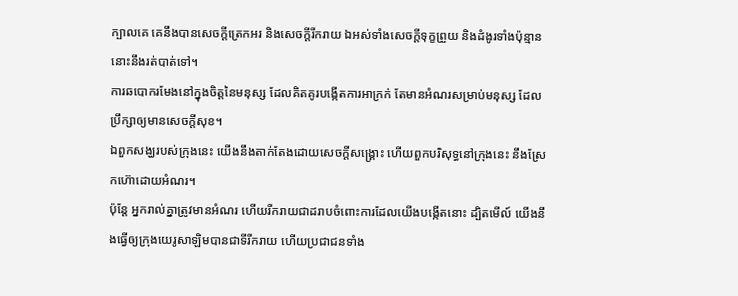ក្បាលគេ គេនឹងបានសេចក្ដីត្រេកអរ និងសេចក្ដីរីករាយ ឯអស់ទាំងសេចក្ដីទុក្ខព្រួយ និងដំងូរទាំងប៉ុន្មាននោះនឹងរត់បាត់ទៅ។
ការឆបោករមែងនៅក្នុងចិត្តនៃមនុស្ស ដែលគិតគូរបង្កើតការអាក្រក់ តែមានអំណរសម្រាប់មនុស្ស ដែលប្រឹក្សាឲ្យមានសេចក្ដីសុខ។
ឯពួកសង្ឃរបស់ក្រុងនេះ យើងនឹងតាក់តែងដោយសេចក្ដីសង្គ្រោះ ហើយពួកបរិសុទ្ធនៅក្រុងនេះ នឹងស្រែកហ៊ោដោយអំណរ។
ប៉ុន្តែ អ្នករាល់គ្នាត្រូវមានអំណរ ហើយរីករាយជាដរាបចំពោះការដែលយើងបង្កើតនោះ ដ្បិតមើល៍ យើងនឹងធ្វើឲ្យក្រុងយេរូសាឡិមបានជាទីរីករាយ ហើយប្រជាជនទាំង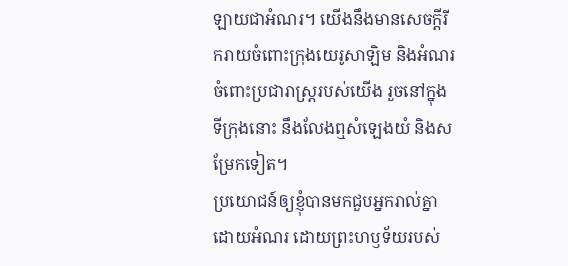ឡាយជាអំណរ។ យើងនឹងមានសេចក្ដីរីករាយចំពោះក្រុងយេរូសាឡិម និងអំណរចំពោះប្រជារាស្ត្ររបស់យើង រួចនៅក្នុងទីក្រុងនោះ នឹងលែងឮសំឡេងយំ និងសម្រែកទៀត។
ប្រយោជន៍ឲ្យខ្ញុំបានមកជួបអ្នករាល់គ្នាដោយអំណរ ដោយព្រះហឫទ័យរបស់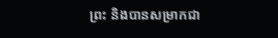ព្រះ និងបានសម្រាកជា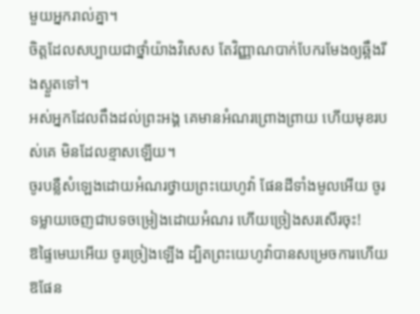មួយអ្នករាល់គ្នា។
ចិត្តដែលសប្បាយជាថ្នាំយ៉ាងវិសេស តែវិញ្ញាណបាក់បែករមែងឲ្យឆ្អឹងរីងស្ងួតទៅ។
អស់អ្នកដែលពឹងដល់ព្រះអង្គ គេមានអំណរព្រោងព្រាយ ហើយមុខរបស់គេ មិនដែលខ្មាសឡើយ។
ចូរបន្លឺសំឡេងដោយអំណរថ្វាយព្រះយេហូវ៉ា ផែនដីទាំងមូលអើយ ចូរទម្លាយចេញជាបទចម្រៀងដោយអំណរ ហើយច្រៀងសរសើរចុះ!
ឱផ្ទៃមេឃអើយ ចូរច្រៀងឡើង ដ្បិតព្រះយេហូវ៉ាបានសម្រេចការហើយ ឱផែន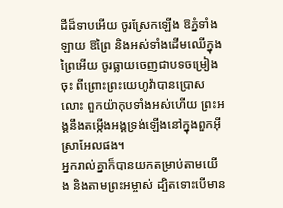ដីដ៏ទាបអើយ ចូរស្រែកឡើង ឱភ្នំទាំងឡាយ ឱព្រៃ និងអស់ទាំងដើមឈើក្នុងព្រៃអើយ ចូរធ្លាយចេញជាបទចម្រៀងចុះ ពីព្រោះព្រះយេហូវ៉ាបានប្រោសលោះ ពួកយ៉ាកុបទាំងអស់ហើយ ព្រះអង្គនឹងតម្កើងអង្គទ្រង់ឡើងនៅក្នុងពួកអ៊ីស្រាអែលផង។
អ្នករាល់គ្នាក៏បានយកតម្រាប់តាមយើង និងតាមព្រះអម្ចាស់ ដ្បិតទោះបើមាន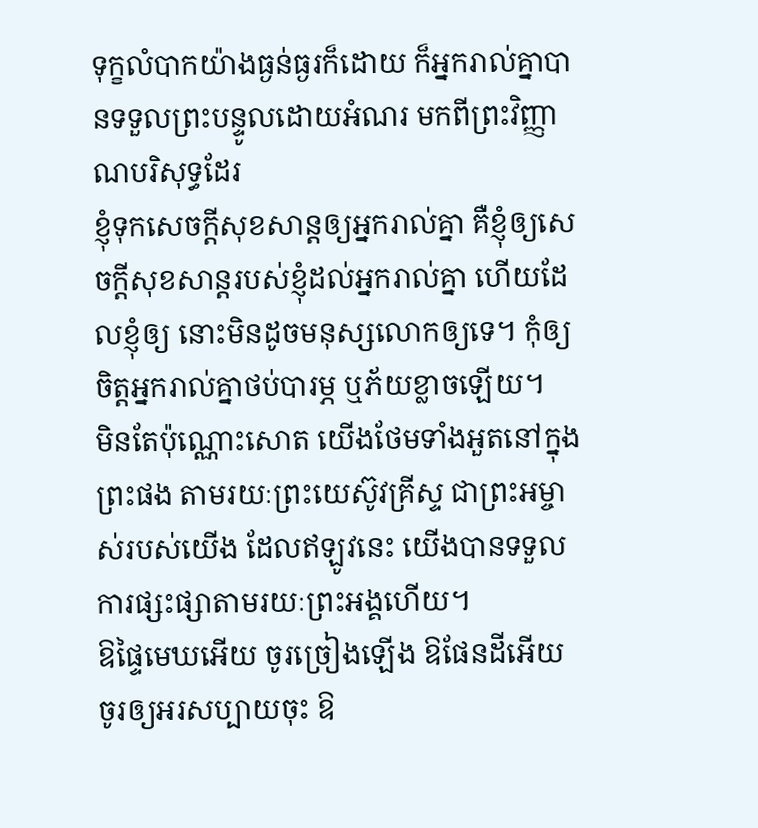ទុក្ខលំបាកយ៉ាងធ្ងន់ធ្ងរក៏ដោយ ក៏អ្នករាល់គ្នាបានទទួលព្រះបន្ទូលដោយអំណរ មកពីព្រះវិញ្ញាណបរិសុទ្ធដែរ
ខ្ញុំទុកសេចក្តីសុខសាន្តឲ្យអ្នករាល់គ្នា គឺខ្ញុំឲ្យសេចក្តីសុខសាន្តរបស់ខ្ញុំដល់អ្នករាល់គ្នា ហើយដែលខ្ញុំឲ្យ នោះមិនដូចមនុស្សលោកឲ្យទេ។ កុំឲ្យចិត្តអ្នករាល់គ្នាថប់បារម្ភ ឬភ័យខ្លាចឡើយ។
មិនតែប៉ុណ្ណោះសោត យើងថែមទាំងអួតនៅក្នុងព្រះផង តាមរយៈព្រះយេស៊ូវគ្រីស្ទ ជាព្រះអម្ចាស់របស់យើង ដែលឥឡូវនេះ យើងបានទទួលការផ្សះផ្សាតាមរយៈព្រះអង្គហើយ។
ឱផ្ទៃមេឃអើយ ចូរច្រៀងឡើង ឱផែនដីអើយ ចូរឲ្យអរសប្បាយចុះ ឱ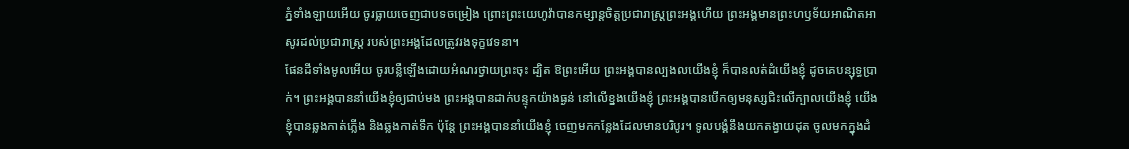ភ្នំទាំងឡាយអើយ ចូរធ្លាយចេញជាបទចម្រៀង ព្រោះព្រះយេហូវ៉ាបានកម្សាន្តចិត្តប្រជារាស្ត្រព្រះអង្គហើយ ព្រះអង្គមានព្រះហឫទ័យអាណិតអាសូរដល់ប្រជារាស្ត្រ របស់ព្រះអង្គដែលត្រូវរងទុក្ខវេទនា។
ផែនដីទាំងមូលអើយ ចូរបន្លឺឡើងដោយអំណរថ្វាយព្រះចុះ ដ្បិត ឱព្រះអើយ ព្រះអង្គបានល្បងលយើងខ្ញុំ ក៏បានលត់ដំយើងខ្ញុំ ដូចគេបន្សុទ្ធប្រាក់។ ព្រះអង្គបាននាំយើងខ្ញុំឲ្យជាប់មង ព្រះអង្គបានដាក់បន្ទុកយ៉ាងធ្ងន់ នៅលើខ្នងយើងខ្ញុំ ព្រះអង្គបានបើកឲ្យមនុស្សជិះលើក្បាលយើងខ្ញុំ យើងខ្ញុំបានឆ្លងកាត់ភ្លើង និងឆ្លងកាត់ទឹក ប៉ុន្តែ ព្រះអង្គបាននាំយើងខ្ញុំ ចេញមកកន្លែងដែលមានបរិបូរ។ ទូលបង្គំនឹងយកតង្វាយដុត ចូលមកក្នុងដំ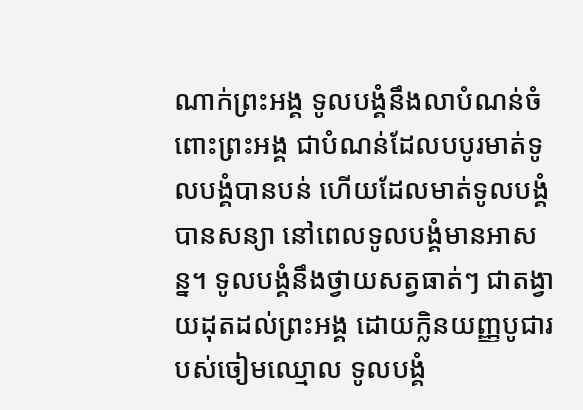ណាក់ព្រះអង្គ ទូលបង្គំនឹងលាបំណន់ចំពោះព្រះអង្គ ជាបំណន់ដែលបបូរមាត់ទូលបង្គំបានបន់ ហើយដែលមាត់ទូលបង្គំបានសន្យា នៅពេលទូលបង្គំមានអាសន្ន។ ទូលបង្គំនឹងថ្វាយសត្វធាត់ៗ ជាតង្វាយដុតដល់ព្រះអង្គ ដោយក្លិនយញ្ញបូជារបស់ចៀមឈ្មោល ទូលបង្គំ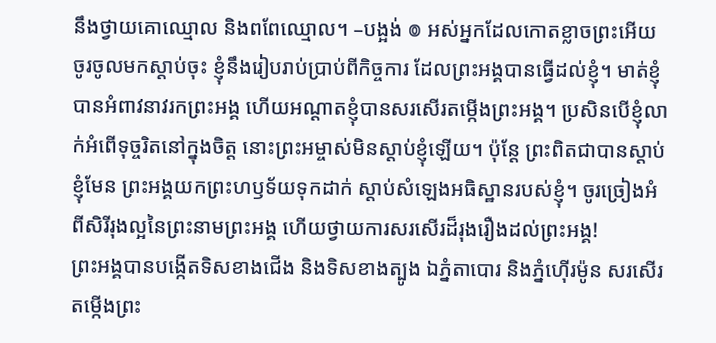នឹងថ្វាយគោឈ្មោល និងពពែឈ្មោល។ –បង្អង់ ៙ អស់អ្នកដែលកោតខ្លាចព្រះអើយ ចូរចូលមកស្តាប់ចុះ ខ្ញុំនឹងរៀបរាប់ប្រាប់ពីកិច្ចការ ដែលព្រះអង្គបានធ្វើដល់ខ្ញុំ។ មាត់ខ្ញុំបានអំពាវនាវរកព្រះអង្គ ហើយអណ្ដាតខ្ញុំបានសរសើរតម្កើងព្រះអង្គ។ ប្រសិនបើខ្ញុំលាក់អំពើទុច្ចរិតនៅក្នុងចិត្ត នោះព្រះអម្ចាស់មិនស្តាប់ខ្ញុំឡើយ។ ប៉ុន្តែ ព្រះពិតជាបានស្តាប់ខ្ញុំមែន ព្រះអង្គយកព្រះហឫទ័យទុកដាក់ ស្តាប់សំឡេងអធិស្ឋានរបស់ខ្ញុំ។ ចូរច្រៀងអំពីសិរីរុងល្អនៃព្រះនាមព្រះអង្គ ហើយថ្វាយការសរសើរដ៏រុងរឿងដល់ព្រះអង្គ!
ព្រះអង្គបានបង្កើតទិសខាងជើង និងទិសខាងត្បូង ឯភ្នំតាបោរ និងភ្នំហ៊ើរម៉ូន សរសើរតម្កើងព្រះ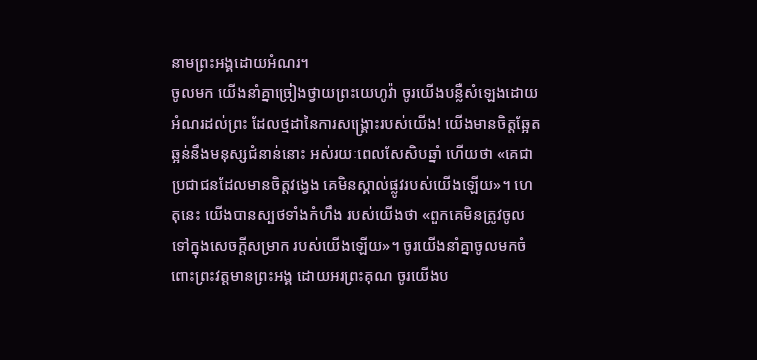នាមព្រះអង្គដោយអំណរ។
ចូលមក យើងនាំគ្នាច្រៀងថ្វាយព្រះយេហូវ៉ា ចូរយើងបន្លឺសំឡេងដោយអំណរដល់ព្រះ ដែលថ្មដានៃការសង្គ្រោះរបស់យើង! យើងមានចិត្តឆ្អែតឆ្អន់នឹងមនុស្សជំនាន់នោះ អស់រយៈពេលសែសិបឆ្នាំ ហើយថា «គេជាប្រជាជនដែលមានចិត្តវង្វេង គេមិនស្គាល់ផ្លូវរបស់យើងឡើយ»។ ហេតុនេះ យើងបានស្បថទាំងកំហឹង របស់យើងថា «ពួកគេមិនត្រូវចូលទៅក្នុងសេចក្ដីសម្រាក របស់យើងឡើយ»។ ចូរយើងនាំគ្នាចូលមកចំពោះព្រះវត្តមានព្រះអង្គ ដោយអរព្រះគុណ ចូរយើងប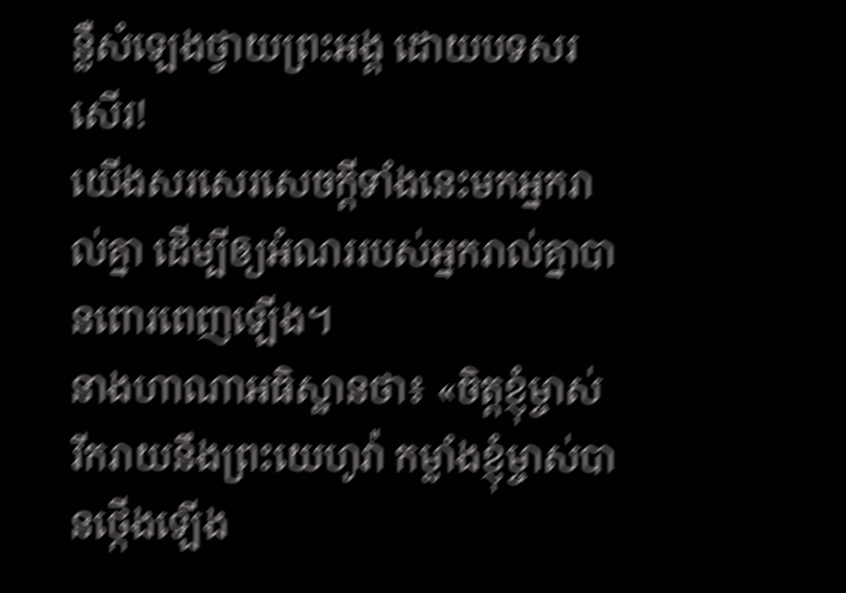ន្លឺសំឡេងថ្វាយព្រះអង្គ ដោយបទសរសើរ!
យើងសរសេរសេចក្ដីទាំងនេះមកអ្នករាល់គ្នា ដើម្បីឲ្យអំណររបស់អ្នករាល់គ្នាបានពោរពេញឡើង។
នាងហាណាអធិស្ឋានថា៖ «ចិត្តខ្ញុំម្ចាស់រីករាយនឹងព្រះយេហូវ៉ា កម្លាំងខ្ញុំម្ចាស់បានថ្កើងឡើង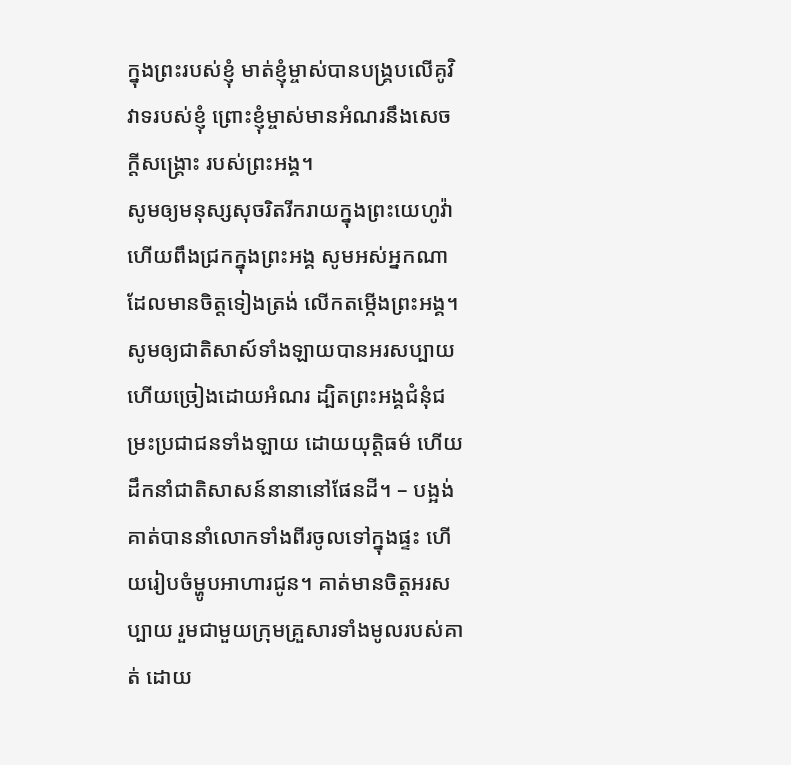ក្នុងព្រះរបស់ខ្ញុំ មាត់ខ្ញុំម្ចាស់បានបង្គ្របលើគូវិវាទរបស់ខ្ញុំ ព្រោះខ្ញុំម្ចាស់មានអំណរនឹងសេចក្ដីសង្គ្រោះ របស់ព្រះអង្គ។
សូមឲ្យមនុស្សសុចរិតរីករាយក្នុងព្រះយេហូវ៉ា ហើយពឹងជ្រកក្នុងព្រះអង្គ សូមអស់អ្នកណាដែលមានចិត្តទៀងត្រង់ លើកតម្កើងព្រះអង្គ។
សូមឲ្យជាតិសាស៍ទាំងឡាយបានអរសប្បាយ ហើយច្រៀងដោយអំណរ ដ្បិតព្រះអង្គជំនុំជម្រះប្រជាជនទាំងឡាយ ដោយយុត្តិធម៌ ហើយដឹកនាំជាតិសាសន៍នានានៅផែនដី។ – បង្អង់
គាត់បាននាំលោកទាំងពីរចូលទៅក្នុងផ្ទះ ហើយរៀបចំម្ហូបអាហារជូន។ គាត់មានចិត្តអរសប្បាយ រួមជាមួយក្រុមគ្រួសារទាំងមូលរបស់គាត់ ដោយ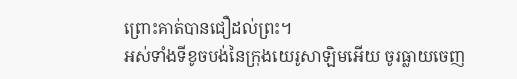ព្រោះគាត់បានជឿដល់ព្រះ។
អស់ទាំងទីខូចបង់នៃក្រុងយេរូសាឡិមអើយ ចូរធ្លាយចេញ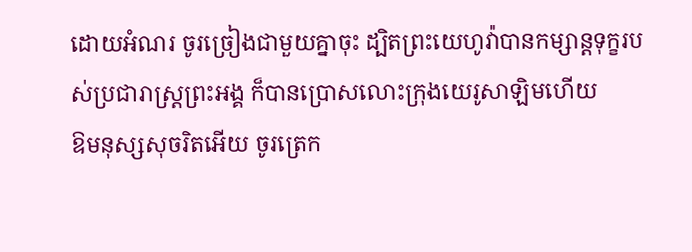ដោយអំណរ ចូរច្រៀងជាមួយគ្នាចុះ ដ្បិតព្រះយេហូវ៉ាបានកម្សាន្តទុក្ខរបស់ប្រជារាស្ត្រព្រះអង្គ ក៏បានប្រោសលោះក្រុងយេរូសាឡិមហើយ
ឱមនុស្សសុចរិតអើយ ចូរត្រេក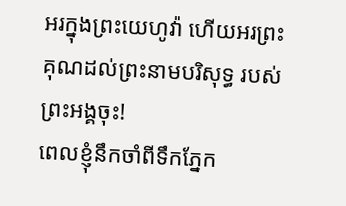អរក្នុងព្រះយេហូវ៉ា ហើយអរព្រះគុណដល់ព្រះនាមបរិសុទ្ធ របស់ព្រះអង្គចុះ!
ពេលខ្ញុំនឹកចាំពីទឹកភ្នែក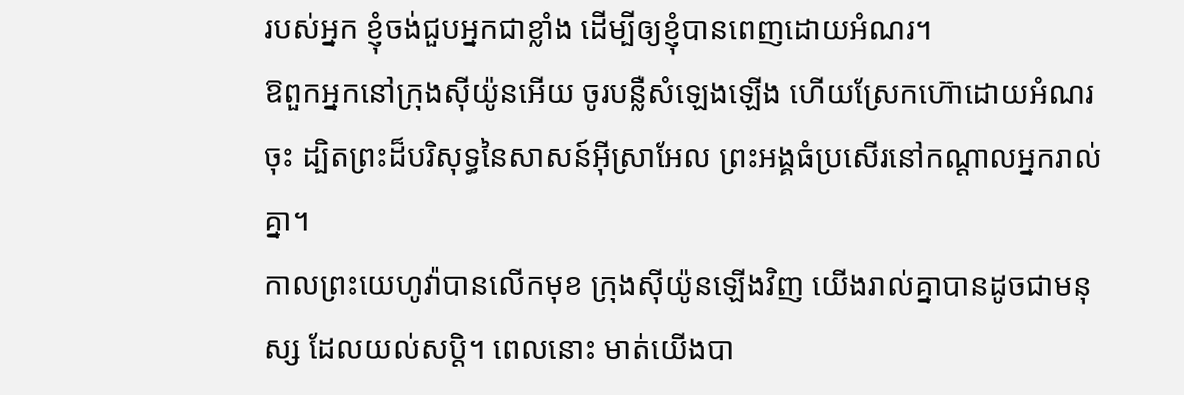របស់អ្នក ខ្ញុំចង់ជួបអ្នកជាខ្លាំង ដើម្បីឲ្យខ្ញុំបានពេញដោយអំណរ។
ឱពួកអ្នកនៅក្រុងស៊ីយ៉ូនអើយ ចូរបន្លឺសំឡេងឡើង ហើយស្រែកហ៊ោដោយអំណរចុះ ដ្បិតព្រះដ៏បរិសុទ្ធនៃសាសន៍អ៊ីស្រាអែល ព្រះអង្គធំប្រសើរនៅកណ្ដាលអ្នករាល់គ្នា។
កាលព្រះយេហូវ៉ាបានលើកមុខ ក្រុងស៊ីយ៉ូនឡើងវិញ យើងរាល់គ្នាបានដូចជាមនុស្ស ដែលយល់សប្តិ។ ពេលនោះ មាត់យើងបា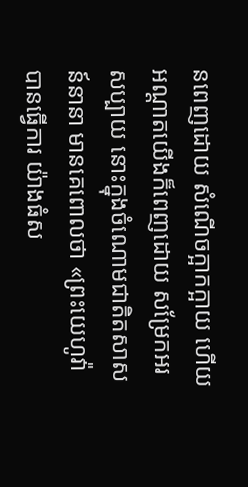នពេញដោយ សំណើចក្អាកក្អាយ ហើយអណ្ដាតយើងក៏ពេញដោយ សម្រែកអរសប្បាយ នោះក្នុងចំណោមជាតិតសាសន៍នានា មានគេពោលថា «ព្រះយេហូវ៉ាបានធ្វើការ យ៉ាងធំស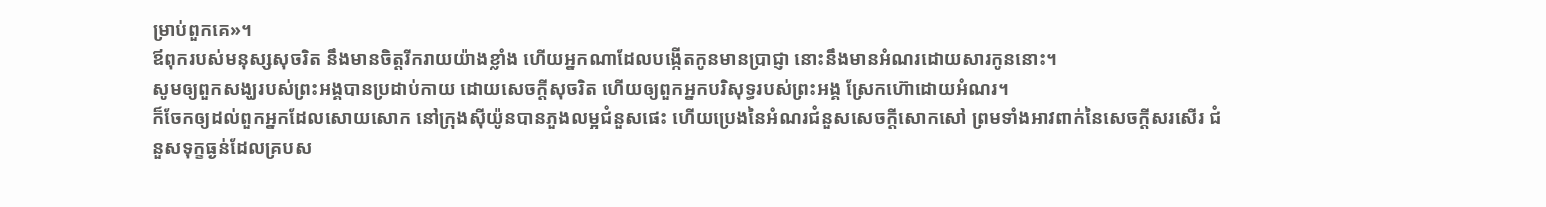ម្រាប់ពួកគេ»។
ឪពុករបស់មនុស្សសុចរិត នឹងមានចិត្តរីករាយយ៉ាងខ្លាំង ហើយអ្នកណាដែលបង្កើតកូនមានប្រាជ្ញា នោះនឹងមានអំណរដោយសារកូននោះ។
សូមឲ្យពួកសង្ឃរបស់ព្រះអង្គបានប្រដាប់កាយ ដោយសេចក្ដីសុចរិត ហើយឲ្យពួកអ្នកបរិសុទ្ធរបស់ព្រះអង្គ ស្រែកហ៊ោដោយអំណរ។
ក៏ចែកឲ្យដល់ពួកអ្នកដែលសោយសោក នៅក្រុងស៊ីយ៉ូនបានភួងលម្អជំនួសផេះ ហើយប្រេងនៃអំណរជំនួសសេចក្ដីសោកសៅ ព្រមទាំងអាវពាក់នៃសេចក្ដីសរសើរ ជំនួសទុក្ខធ្ងន់ដែលគ្របស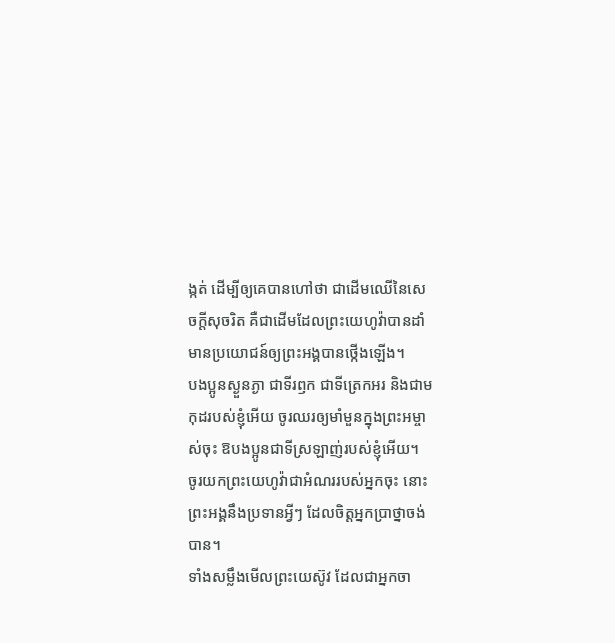ង្កត់ ដើម្បីឲ្យគេបានហៅថា ជាដើមឈើនៃសេចក្ដីសុចរិត គឺជាដើមដែលព្រះយេហូវ៉ាបានដាំ មានប្រយោជន៍ឲ្យព្រះអង្គបានថ្កើងឡើង។
បងប្អូនស្ងួនភ្ងា ជាទីរឭក ជាទីត្រេកអរ និងជាមកុដរបស់ខ្ញុំអើយ ចូរឈរឲ្យមាំមួនក្នុងព្រះអម្ចាស់ចុះ ឱបងប្អូនជាទីស្រឡាញ់របស់ខ្ញុំអើយ។
ចូរយកព្រះយេហូវ៉ាជាអំណររបស់អ្នកចុះ នោះព្រះអង្គនឹងប្រទានអ្វីៗ ដែលចិត្តអ្នកប្រាថ្នាចង់បាន។
ទាំងសម្លឹងមើលព្រះយេស៊ូវ ដែលជាអ្នកចា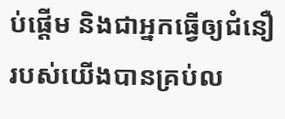ប់ផ្តើម និងជាអ្នកធ្វើឲ្យជំនឿរបស់យើងបានគ្រប់ល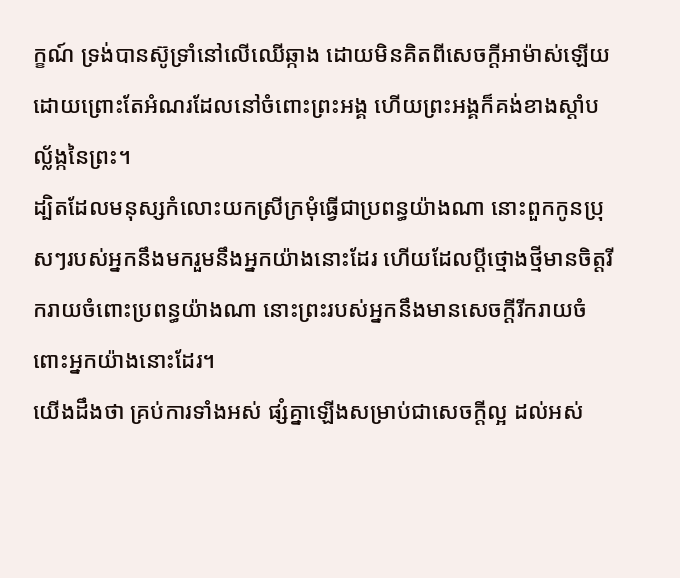ក្ខណ៍ ទ្រង់បានស៊ូទ្រាំនៅលើឈើឆ្កាង ដោយមិនគិតពីសេចក្ដីអាម៉ាស់ឡើយ ដោយព្រោះតែអំណរដែលនៅចំពោះព្រះអង្គ ហើយព្រះអង្គក៏គង់ខាងស្តាំបល្ល័ង្កនៃព្រះ។
ដ្បិតដែលមនុស្សកំលោះយកស្រីក្រមុំធ្វើជាប្រពន្ធយ៉ាងណា នោះពួកកូនប្រុសៗរបស់អ្នកនឹងមករួមនឹងអ្នកយ៉ាងនោះដែរ ហើយដែលប្តីថ្មោងថ្មីមានចិត្តរីករាយចំពោះប្រពន្ធយ៉ាងណា នោះព្រះរបស់អ្នកនឹងមានសេចក្ដីរីករាយចំពោះអ្នកយ៉ាងនោះដែរ។
យើងដឹងថា គ្រប់ការទាំងអស់ ផ្សំគ្នាឡើងសម្រាប់ជាសេចក្តីល្អ ដល់អស់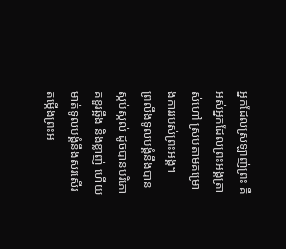អ្នកដែលស្រឡាញ់ព្រះ គឺអស់អ្នកដែលព្រះអង្គត្រាស់ហៅ ស្របតាមគម្រោងការរបស់ព្រះអង្គ។
ព្រលឹងទូលបង្គំនឹងបានស្កប់ស្កល់ ដូចបានបរិភោគខួរឆ្អឹង និងខ្លាញ់ ហើយមាត់ទូលបង្គំនឹងសរសើរតម្កើងព្រះអ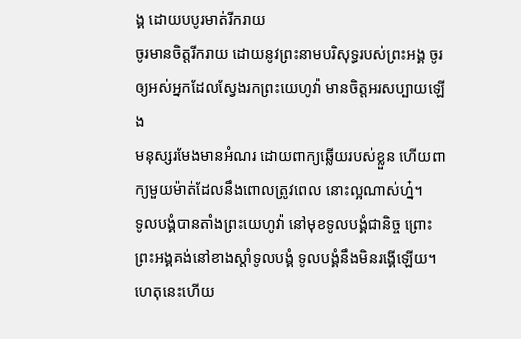ង្គ ដោយបបូរមាត់រីករាយ
ចូរមានចិត្តរីករាយ ដោយនូវព្រះនាមបរិសុទ្ធរបស់ព្រះអង្គ ចូរឲ្យអស់អ្នកដែលស្វែងរកព្រះយេហូវ៉ា មានចិត្តអរសប្បាយឡើង
មនុស្សរមែងមានអំណរ ដោយពាក្យឆ្លើយរបស់ខ្លួន ហើយពាក្យមួយម៉ាត់ដែលនឹងពោលត្រូវពេល នោះល្អណាស់ហ្ន៎។
ទូលបង្គំបានតាំងព្រះយេហូវ៉ា នៅមុខទូលបង្គំជានិច្ច ព្រោះព្រះអង្គគង់នៅខាងស្តាំទូលបង្គំ ទូលបង្គំនឹងមិនរង្គើឡើយ។ ហេតុនេះហើយ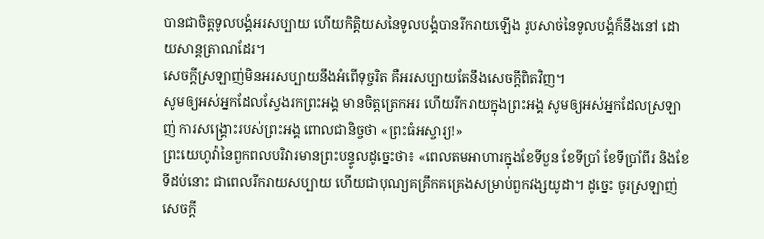បានជាចិត្តទូលបង្គំអរសប្បាយ ហើយកិត្តិយសនៃទូលបង្គំបានរីករាយឡើង រូបសាច់នៃទូលបង្គំក៏នឹងនៅ ដោយសាន្តត្រាណដែរ។
សេចក្ដីស្រឡាញ់មិនអរសប្បាយនឹងអំពើទុច្ចរិត គឺអរសប្បាយតែនឹងសេចក្តីពិតវិញ។
សូមឲ្យអស់អ្នកដែលស្វែងរកព្រះអង្គ មានចិត្តត្រេកអរ ហើយរីករាយក្នុងព្រះអង្គ សូមឲ្យអស់អ្នកដែលស្រឡាញ់ ការសង្គ្រោះរបស់ព្រះអង្គ ពោលជានិច្ចថា «ព្រះធំអស្ចារ្យ!»
ព្រះយេហូវ៉ានៃពួកពលបរិវារមានព្រះបន្ទូលដូច្នេះថា៖ «ពេលតមអាហារក្នុងខែទីបួន ខែទីប្រាំ ខែទីប្រាំពីរ និងខែទីដប់នោះ ជាពេលរីករាយសប្បាយ ហើយជាបុណ្យគគ្រឹកគគ្រេងសម្រាប់ពួកវង្សយូដា។ ដូច្នេះ ចូរស្រឡាញ់សេចក្ដី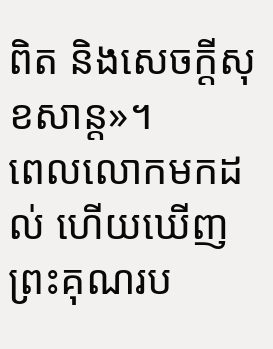ពិត និងសេចក្ដីសុខសាន្ត»។
ពេលលោកមកដល់ ហើយឃើញព្រះគុណរប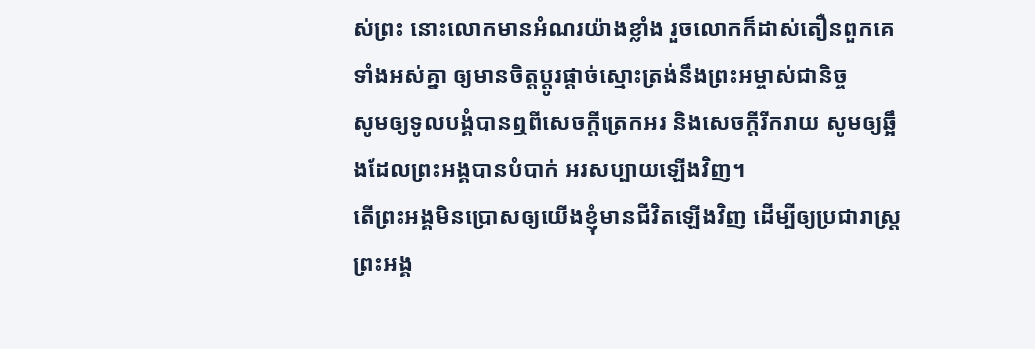ស់ព្រះ នោះលោកមានអំណរយ៉ាងខ្លាំង រួចលោកក៏ដាស់តឿនពួកគេទាំងអស់គ្នា ឲ្យមានចិត្តប្ដូរផ្ដាច់ស្មោះត្រង់នឹងព្រះអម្ចាស់ជានិច្ច
សូមឲ្យទូលបង្គំបានឮពីសេចក្ដីត្រេកអរ និងសេចក្ដីរីករាយ សូមឲ្យឆ្អឹងដែលព្រះអង្គបានបំបាក់ អរសប្បាយឡើងវិញ។
តើព្រះអង្គមិនប្រោសឲ្យយើងខ្ញុំមានជីវិតឡើងវិញ ដើម្បីឲ្យប្រជារាស្ត្រព្រះអង្គ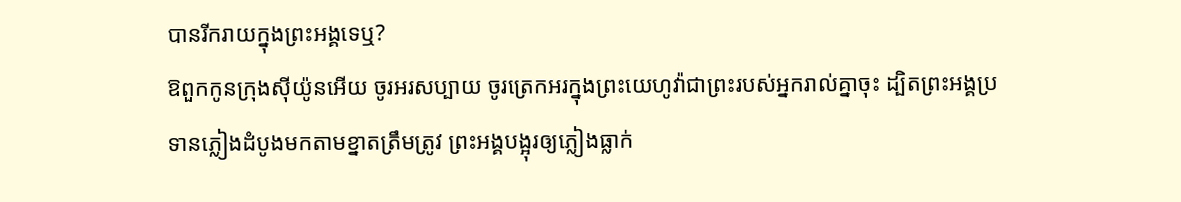បានរីករាយក្នុងព្រះអង្គទេឬ?
ឱពួកកូនក្រុងស៊ីយ៉ូនអើយ ចូរអរសប្បាយ ចូរត្រេកអរក្នុងព្រះយេហូវ៉ាជាព្រះរបស់អ្នករាល់គ្នាចុះ ដ្បិតព្រះអង្គប្រទានភ្លៀងដំបូងមកតាមខ្នាតត្រឹមត្រូវ ព្រះអង្គបង្អុរឲ្យភ្លៀងធ្លាក់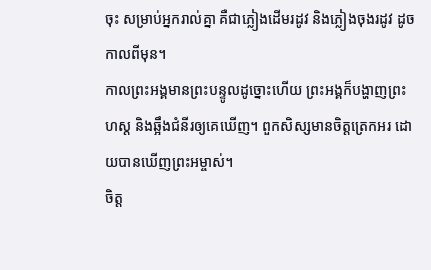ចុះ សម្រាប់អ្នករាល់គ្នា គឺជាភ្លៀងដើមរដូវ និងភ្លៀងចុងរដូវ ដូចកាលពីមុន។
កាលព្រះអង្គមានព្រះបន្ទូលដូច្នោះហើយ ព្រះអង្គក៏បង្ហាញព្រះហស្ត និងឆ្អឹងជំនីរឲ្យគេឃើញ។ ពួកសិស្សមានចិត្តត្រេកអរ ដោយបានឃើញព្រះអម្ចាស់។
ចិត្ត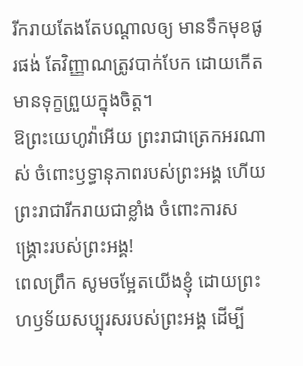រីករាយតែងតែបណ្ដាលឲ្យ មានទឹកមុខផូរផង់ តែវិញ្ញាណត្រូវបាក់បែក ដោយកើតមានទុក្ខព្រួយក្នុងចិត្ត។
ឱព្រះយេហូវ៉ាអើយ ព្រះរាជាត្រេកអរណាស់ ចំពោះឫទ្ធានុភាពរបស់ព្រះអង្គ ហើយព្រះរាជារីករាយជាខ្លាំង ចំពោះការសង្គ្រោះរបស់ព្រះអង្គ!
ពេលព្រឹក សូមចម្អែតយើងខ្ញុំ ដោយព្រះហឫទ័យសប្បុរសរបស់ព្រះអង្គ ដើម្បី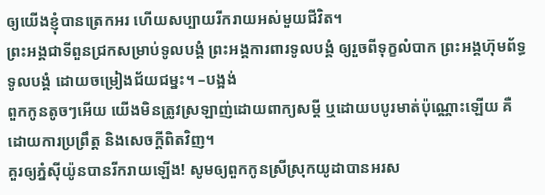ឲ្យយើងខ្ញុំបានត្រេកអរ ហើយសប្បាយរីករាយអស់មួយជីវិត។
ព្រះអង្គជាទីពួនជ្រកសម្រាប់ទូលបង្គំ ព្រះអង្គការពារទូលបង្គំ ឲ្យរួចពីទុក្ខលំបាក ព្រះអង្គហ៊ុមព័ទ្ធទូលបង្គំ ដោយចម្រៀងជ័យជម្នះ។ –បង្អង់
ពួកកូនតូចៗអើយ យើងមិនត្រូវស្រឡាញ់ដោយពាក្យសម្ដី ឬដោយបបូរមាត់ប៉ុណ្ណោះឡើយ គឺដោយការប្រព្រឹត្ត និងសេចក្ដីពិតវិញ។
គួរឲ្យភ្នំស៊ីយ៉ូនបានរីករាយឡើង! សូមឲ្យពួកកូនស្រីស្រុកយូដាបានអរស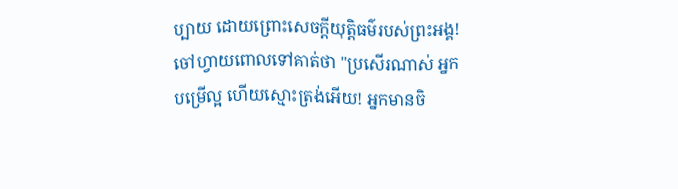ប្បាយ ដោយព្រោះសេចក្ដីយុត្តិធម៌របស់ព្រះអង្គ!
ចៅហ្វាយពោលទៅគាត់ថា "ប្រសើរណាស់ អ្នកបម្រើល្អ ហើយស្មោះត្រង់អើយ! អ្នកមានចិ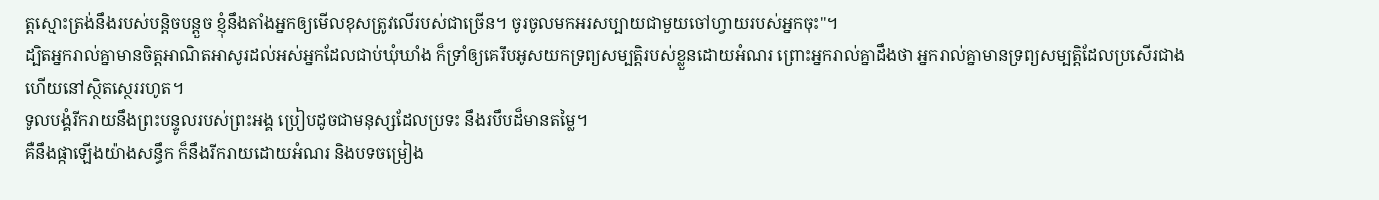ត្តស្មោះត្រង់នឹងរបស់បន្តិចបន្តួច ខ្ញុំនឹងតាំងអ្នកឲ្យមើលខុសត្រូវលើរបស់ជាច្រើន។ ចូរចូលមកអរសប្បាយជាមួយចៅហ្វាយរបស់អ្នកចុះ"។
ដ្បិតអ្នករាល់គ្នាមានចិត្តអាណិតអាសូរដល់អស់អ្នកដែលជាប់ឃុំឃាំង ក៏ទ្រាំឲ្យគេរឹបអូសយកទ្រព្យសម្បត្តិរបស់ខ្លួនដោយអំណរ ព្រោះអ្នករាល់គ្នាដឹងថា អ្នករាល់គ្នាមានទ្រព្យសម្បត្តិដែលប្រសើរជាង ហើយនៅស្ថិតស្ថេររហូត។
ទូលបង្គំរីករាយនឹងព្រះបន្ទូលរបស់ព្រះអង្គ ប្រៀបដូចជាមនុស្សដែលប្រទះ នឹងរបឹបដ៏មានតម្លៃ។
គឺនឹងផ្កាឡើងយ៉ាងសន្ធឹក ក៏នឹងរីករាយដោយអំណរ និងបទចម្រៀង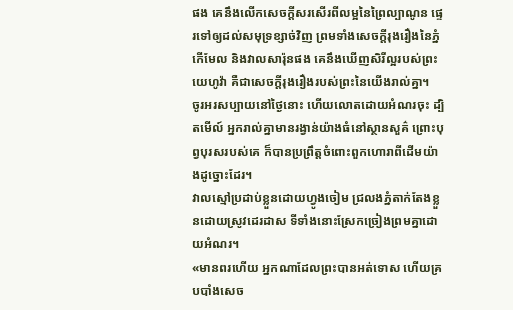ផង គេនឹងលើកសេចក្ដីសរសើរពីលម្អនៃព្រៃល្បាណូន ផ្ទេរទៅឲ្យដល់សមុទ្រខ្សាច់វិញ ព្រមទាំងសេចក្ដីរុងរឿងនៃភ្នំកើមែល និងវាលសារ៉ុនផង គេនឹងឃើញសិរីល្អរបស់ព្រះយេហូវ៉ា គឺជាសេចក្ដីរុងរឿងរបស់ព្រះនៃយើងរាល់គ្នា។
ចូរអរសប្បាយនៅថ្ងៃនោះ ហើយលោតដោយអំណរចុះ ដ្បិតមើល៍ អ្នករាល់គ្នាមានរង្វាន់យ៉ាងធំនៅស្ថានសួគ៌ ព្រោះបុព្វបុរសរបស់គេ ក៏បានប្រព្រឹត្តចំពោះពួកហោរាពីដើមយ៉ាងដូច្នោះដែរ។
វាលស្មៅប្រដាប់ខ្លួនដោយហ្វូងចៀម ជ្រលងភ្នំតាក់តែងខ្លួនដោយស្រូវដេរដាស ទីទាំងនោះស្រែកច្រៀងព្រមគ្នាដោយអំណរ។
«មានពរហើយ អ្នកណាដែលព្រះបានអត់ទោស ហើយគ្របបាំងសេច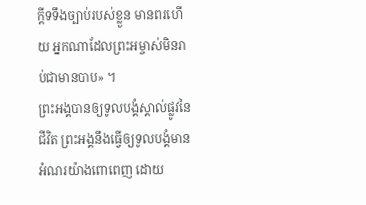ក្ដីទទឹងច្បាប់របស់ខ្លួន មានពរហើយ អ្នកណាដែលព្រះអម្ចាស់មិនរាប់ជាមានបាប» ។
ព្រះអង្គបានឲ្យទូលបង្គំស្គាល់ផ្លូវនៃជីវិត ព្រះអង្គនឹងធ្វើឲ្យទូលបង្គំមានអំណរយ៉ាងពោពេញ ដោយ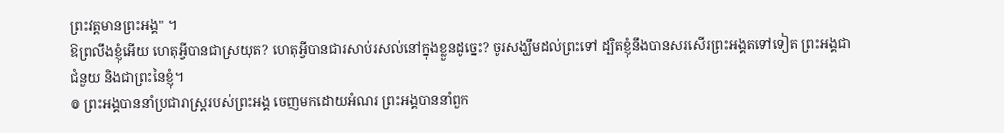ព្រះវត្តមានព្រះអង្គ" ។
ឱព្រលឹងខ្ញុំអើយ ហេតុអ្វីបានជាស្រយុត? ហេតុអ្វីបានជារសាប់រសល់នៅក្នុងខ្លួនដូច្នេះ? ចូរសង្ឃឹមដល់ព្រះទៅ ដ្បិតខ្ញុំនឹងបានសរសើរព្រះអង្គតទៅទៀត ព្រះអង្គជាជំនួយ និងជាព្រះនៃខ្ញុំ។
៙ ព្រះអង្គបាននាំប្រជារាស្ត្ររបស់ព្រះអង្គ ចេញមកដោយអំណរ ព្រះអង្គបាននាំពួក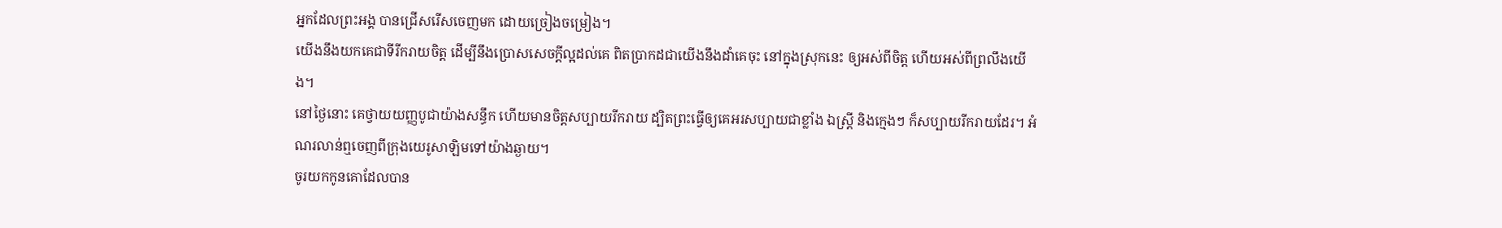អ្នកដែលព្រះអង្គ បានជ្រើសរើសចេញមក ដោយច្រៀងចម្រៀង។
យើងនឹងយកគេជាទីរីករាយចិត្ត ដើម្បីនឹងប្រោសសេចក្ដីល្អដល់គេ ពិតប្រាកដជាយើងនឹងដាំគេចុះ នៅក្នុងស្រុកនេះ ឲ្យអស់ពីចិត្ត ហើយអស់ពីព្រលឹងយើង។
នៅថ្ងៃនោះ គេថ្វាយយញ្ញបូជាយ៉ាងសន្ធឹក ហើយមានចិត្តសប្បាយរីករាយ ដ្បិតព្រះធ្វើឲ្យគេអរសប្បាយជាខ្លាំង ឯស្រ្ដី និងក្មេងៗ ក៏សប្បាយរីករាយដែរ។ អំណរលាន់ឮចេញពីក្រុងយេរូសាឡិមទៅយ៉ាងឆ្ងាយ។
ចូរយកកូនគោដែលបាន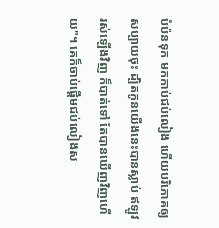បំប៉នទុក មកកាប់ជប់លៀង ហើយបរិភោគឲ្យសប្បាយចុះ ដ្បិតកូនយើងនេះបានស្លាប់ ឥឡូវរស់ឡើងវិញ ក៏បាត់ទៅ តែបានឃើញវិញហើយ"។ គេក៏ចាប់ផ្តើមជប់លៀងស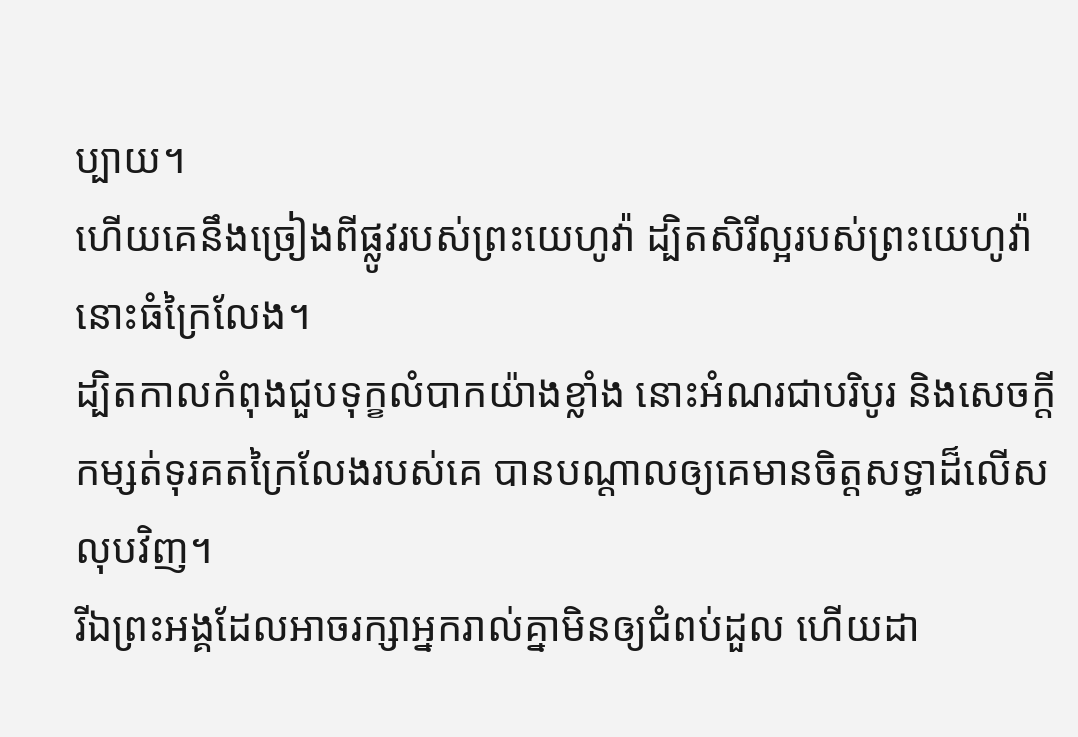ប្បាយ។
ហើយគេនឹងច្រៀងពីផ្លូវរបស់ព្រះយេហូវ៉ា ដ្បិតសិរីល្អរបស់ព្រះយេហូវ៉ា នោះធំក្រៃលែង។
ដ្បិតកាលកំពុងជួបទុក្ខលំបាកយ៉ាងខ្លាំង នោះអំណរជាបរិបូរ និងសេចក្តីកម្សត់ទុរគតក្រៃលែងរបស់គេ បានបណ្តាលឲ្យគេមានចិត្តសទ្ធាដ៏លើសលុបវិញ។
រីឯព្រះអង្គដែលអាចរក្សាអ្នករាល់គ្នាមិនឲ្យជំពប់ដួល ហើយដា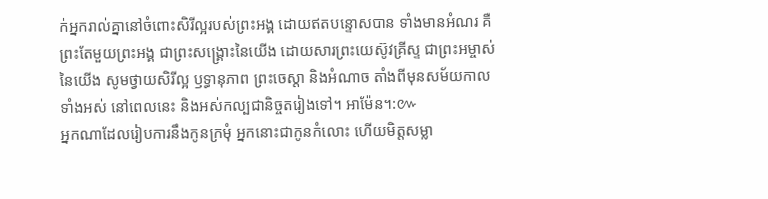ក់អ្នករាល់គ្នានៅចំពោះសិរីល្អរបស់ព្រះអង្គ ដោយឥតបន្ទោសបាន ទាំងមានអំណរ គឺព្រះតែមួយព្រះអង្គ ជាព្រះសង្គ្រោះនៃយើង ដោយសារព្រះយេស៊ូវគ្រីស្ទ ជាព្រះអម្ចាស់នៃយើង សូមថ្វាយសិរីល្អ ឫទ្ធានុភាព ព្រះចេស្តា និងអំណាច តាំងពីមុនសម័យកាលទាំងអស់ នៅពេលនេះ និងអស់កល្បជានិច្ចតរៀងទៅ។ អាម៉ែន។:៚
អ្នកណាដែលរៀបការនឹងកូនក្រមុំ អ្នកនោះជាកូនកំលោះ ហើយមិត្តសម្លា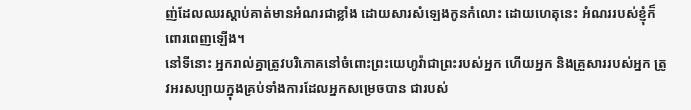ញ់ដែលឈរស្តាប់គាត់មានអំណរជាខ្លាំង ដោយសារសំឡេងកូនកំលោះ ដោយហេតុនេះ អំណររបស់ខ្ញុំក៏ពោរពេញឡើង។
នៅទីនោះ អ្នករាល់គ្នាត្រូវបរិភោគនៅចំពោះព្រះយេហូវ៉ាជាព្រះរបស់អ្នក ហើយអ្នក និងគ្រួសាររបស់អ្នក ត្រូវអរសប្បាយក្នុងគ្រប់ទាំងការដែលអ្នកសម្រេចបាន ជារបស់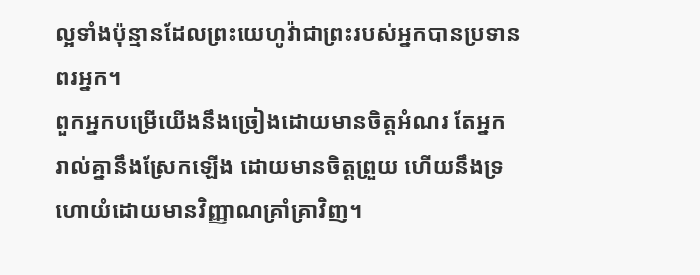ល្អទាំងប៉ុន្មានដែលព្រះយេហូវ៉ាជាព្រះរបស់អ្នកបានប្រទានពរអ្នក។
ពួកអ្នកបម្រើយើងនឹងច្រៀងដោយមានចិត្តអំណរ តែអ្នករាល់គ្នានឹងស្រែកឡើង ដោយមានចិត្តព្រួយ ហើយនឹងទ្រហោយំដោយមានវិញ្ញាណគ្រាំគ្រាវិញ។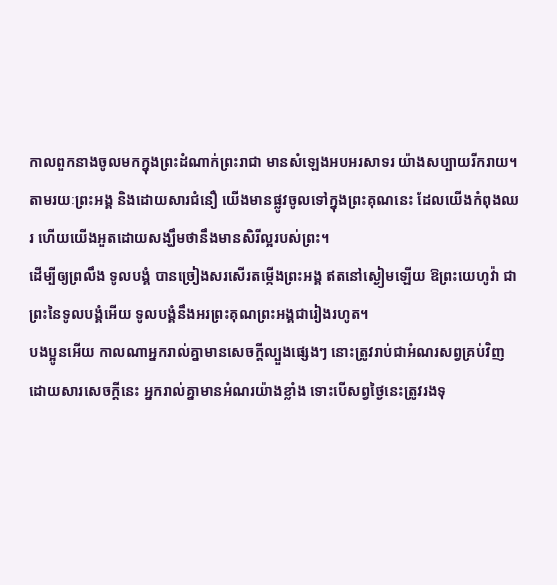កាលពួកនាងចូលមកក្នុងព្រះដំណាក់ព្រះរាជា មានសំឡេងអបអរសាទរ យ៉ាងសប្បាយរីករាយ។
តាមរយៈព្រះអង្គ និងដោយសារជំនឿ យើងមានផ្លូវចូលទៅក្នុងព្រះគុណនេះ ដែលយើងកំពុងឈរ ហើយយើងអួតដោយសង្ឃឹមថានឹងមានសិរីល្អរបស់ព្រះ។
ដើម្បីឲ្យព្រលឹង ទូលបង្គំ បានច្រៀងសរសើរតម្កើងព្រះអង្គ ឥតនៅស្ងៀមឡើយ ឱព្រះយេហូវ៉ា ជាព្រះនៃទូលបង្គំអើយ ទូលបង្គំនឹងអរព្រះគុណព្រះអង្គជារៀងរហូត។
បងប្អូនអើយ កាលណាអ្នករាល់គ្នាមានសេចក្តីល្បួងផ្សេងៗ នោះត្រូវរាប់ជាអំណរសព្វគ្រប់វិញ
ដោយសារសេចក្តីនេះ អ្នករាល់គ្នាមានអំណរយ៉ាងខ្លាំង ទោះបើសព្វថៃ្ងនេះត្រូវរងទុ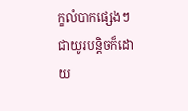ក្ខលំបាកផ្សេងៗជាយូរបន្តិចក៏ដោយ